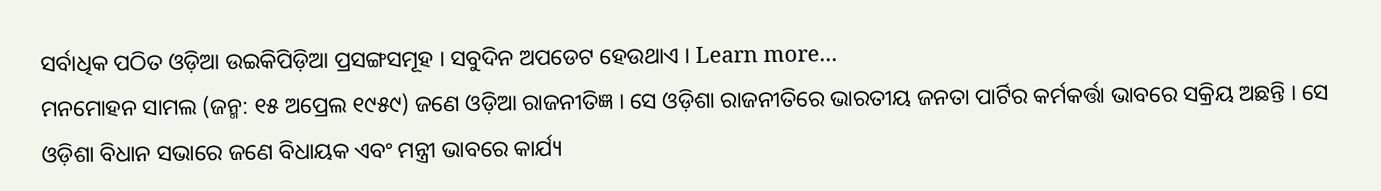ସର୍ବାଧିକ ପଠିତ ଓଡ଼ିଆ ଉଇକିପିଡ଼ିଆ ପ୍ରସଙ୍ଗସମୂହ । ସବୁଦିନ ଅପଡେଟ ହେଉଥାଏ । Learn more...
ମନମୋହନ ସାମଲ (ଜନ୍ମ: ୧୫ ଅପ୍ରେଲ ୧୯୫୯) ଜଣେ ଓଡ଼ିଆ ରାଜନୀତିଜ୍ଞ । ସେ ଓଡ଼ିଶା ରାଜନୀତିରେ ଭାରତୀୟ ଜନତା ପାର୍ଟିର କର୍ମକର୍ତ୍ତା ଭାବରେ ସକ୍ରିୟ ଅଛନ୍ତି । ସେ ଓଡ଼ିଶା ବିଧାନ ସଭାରେ ଜଣେ ବିଧାୟକ ଏବଂ ମନ୍ତ୍ରୀ ଭାବରେ କାର୍ଯ୍ୟ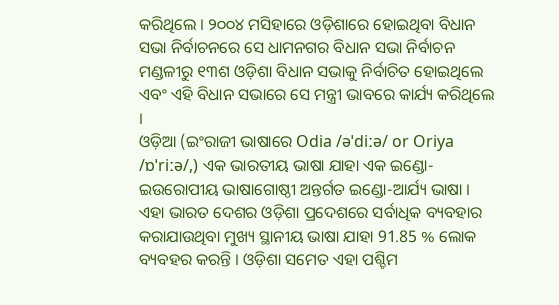କରିଥିଲେ । ୨୦୦୪ ମସିହାରେ ଓଡ଼ିଶାରେ ହୋଇଥିବା ବିଧାନ ସଭା ନିର୍ବାଚନରେ ସେ ଧାମନଗର ବିଧାନ ସଭା ନିର୍ବାଚନ ମଣ୍ଡଳୀରୁ ୧୩ଶ ଓଡ଼ିଶା ବିଧାନ ସଭାକୁ ନିର୍ବାଚିତ ହୋଇଥିଲେ ଏବଂ ଏହି ବିଧାନ ସଭାରେ ସେ ମନ୍ତ୍ରୀ ଭାବରେ କାର୍ଯ୍ୟ କରିଥିଲେ ।
ଓଡ଼ିଆ (ଇଂରାଜୀ ଭାଷାରେ Odia /əˈdiːə/ or Oriya /ɒˈriːə/,) ଏକ ଭାରତୀୟ ଭାଷା ଯାହା ଏକ ଇଣ୍ଡୋ-ଇଉରୋପୀୟ ଭାଷାଗୋଷ୍ଠୀ ଅନ୍ତର୍ଗତ ଇଣ୍ଡୋ-ଆର୍ଯ୍ୟ ଭାଷା । ଏହା ଭାରତ ଦେଶର ଓଡ଼ିଶା ପ୍ରଦେଶରେ ସର୍ବାଧିକ ବ୍ୟବହାର କରାଯାଉଥିବା ମୁଖ୍ୟ ସ୍ଥାନୀୟ ଭାଷା ଯାହା 91.85 % ଲୋକ ବ୍ୟବହର କରନ୍ତି । ଓଡ଼ିଶା ସମେତ ଏହା ପଶ୍ଚିମ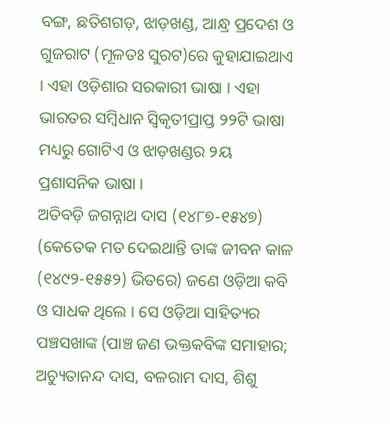ବଙ୍ଗ, ଛତିଶଗଡ଼, ଝାଡ଼ଖଣ୍ଡ, ଆନ୍ଧ୍ର ପ୍ରଦେଶ ଓ ଗୁଜରାଟ (ମୂଳତଃ ସୁରଟ)ରେ କୁହାଯାଇଥାଏ । ଏହା ଓଡ଼ିଶାର ସରକାରୀ ଭାଷା । ଏହା ଭାରତର ସମ୍ବିଧାନ ସ୍ୱିକୃତୀପ୍ରାପ୍ତ ୨୨ଟି ଭାଷା ମଧ୍ୟରୁ ଗୋଟିଏ ଓ ଝାଡ଼ଖଣ୍ଡର ୨ୟ ପ୍ରଶାସନିକ ଭାଷା ।
ଅତିବଡ଼ି ଜଗନ୍ନାଥ ଦାସ (୧୪୮୭-୧୫୪୭) (କେତେକ ମତ ଦେଇଥାନ୍ତି ତାଙ୍କ ଜୀବନ କାଳ (୧୪୯୨-୧୫୫୨) ଭିତରେ) ଜଣେ ଓଡ଼ିଆ କବି ଓ ସାଧକ ଥିଲେ । ସେ ଓଡ଼ିଆ ସାହିତ୍ୟର ପଞ୍ଚସଖାଙ୍କ (ପାଞ୍ଚ ଜଣ ଭକ୍ତକବିଙ୍କ ସମାହାର; ଅଚ୍ୟୁତାନନ୍ଦ ଦାସ, ବଳରାମ ଦାସ, ଶିଶୁ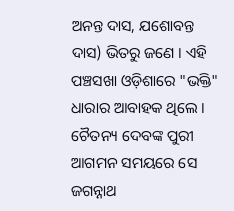ଅନନ୍ତ ଦାସ, ଯଶୋବନ୍ତ ଦାସ) ଭିତରୁ ଜଣେ । ଏହି ପଞ୍ଚସଖା ଓଡ଼ିଶାରେ "ଭକ୍ତି" ଧାରାର ଆବାହକ ଥିଲେ । ଚୈତନ୍ୟ ଦେବଙ୍କ ପୁରୀ ଆଗମନ ସମୟରେ ସେ ଜଗନ୍ନାଥ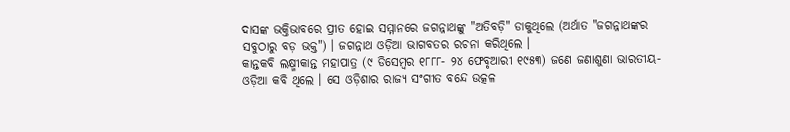ଦାସଙ୍କ ଭକ୍ତିଭାବରେ ପ୍ରୀତ ହୋଇ ସମ୍ମାନରେ ଜଗନ୍ନାଥଙ୍କୁ "ଅତିବଡ଼ି" ଡାକୁଥିଲେ (ଅର୍ଥାତ "ଜଗନ୍ନାଥଙ୍କର ସବୁଠାରୁ ବଡ଼ ଭକ୍ତ") । ଜଗନ୍ନାଥ ଓଡ଼ିଆ ଭାଗବତର ରଚନା କରିଥିଲେ ।
କାନ୍ତକବି ଲକ୍ଷ୍ମୀକାନ୍ତ ମହାପାତ୍ର (୯ ଡିସେମ୍ବର ୧୮୮୮- ୨୪ ଫେବୃଆରୀ ୧୯୫୩) ଜଣେ ଜଣାଶୁଣା ଭାରତୀୟ-ଓଡ଼ିଆ କବି ଥିଲେ । ସେ ଓଡ଼ିଶାର ରାଜ୍ୟ ସଂଗୀତ ବନ୍ଦେ ଉତ୍କଳ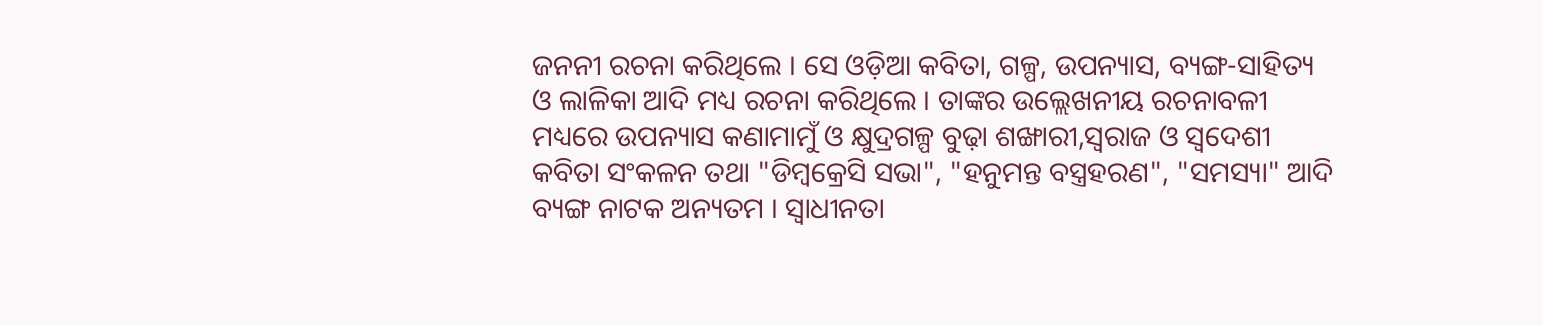ଜନନୀ ରଚନା କରିଥିଲେ । ସେ ଓଡ଼ିଆ କବିତା, ଗଳ୍ପ, ଉପନ୍ୟାସ, ବ୍ୟଙ୍ଗ-ସାହିତ୍ୟ ଓ ଲାଳିକା ଆଦି ମଧ୍ୟ ରଚନା କରିଥିଲେ । ତାଙ୍କର ଉଲ୍ଲେଖନୀୟ ରଚନାବଳୀ ମଧ୍ୟରେ ଉପନ୍ୟାସ କଣାମାମୁଁ ଓ କ୍ଷୁଦ୍ରଗଳ୍ପ ବୁଢ଼ା ଶଙ୍ଖାରୀ,ସ୍ୱରାଜ ଓ ସ୍ୱଦେଶୀ କବିତା ସଂକଳନ ତଥା "ଡିମ୍ବକ୍ରେସି ସଭା", "ହନୁମନ୍ତ ବସ୍ତ୍ରହରଣ", "ସମସ୍ୟା" ଆଦି ବ୍ୟଙ୍ଗ ନାଟକ ଅନ୍ୟତମ । ସ୍ୱାଧୀନତା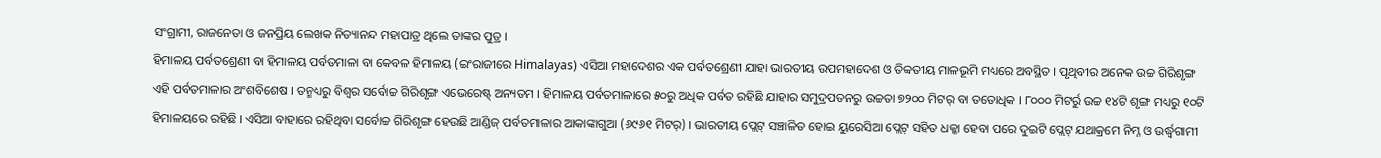ସଂଗ୍ରାମୀ, ରାଜନେତା ଓ ଜନପ୍ରିୟ ଲେଖକ ନିତ୍ୟାନନ୍ଦ ମହାପାତ୍ର ଥିଲେ ତାଙ୍କର ପୁତ୍ର ।
ହିମାଳୟ ପର୍ବତଶ୍ରେଣୀ ବା ହିମାଳୟ ପର୍ବତମାଳା ବା କେବଳ ହିମାଳୟ (ଇଂରାଜୀରେ Himalayas) ଏସିଆ ମହାଦେଶର ଏକ ପର୍ବତଶ୍ରେଣୀ ଯାହା ଭାରତୀୟ ଉପମହାଦେଶ ଓ ତିବ୍ବତୀୟ ମାଳଭୂମି ମଧ୍ୟରେ ଅବସ୍ଥିତ । ପୃଥିବୀର ଅନେକ ଉଚ୍ଚ ଗିରିଶୃଙ୍ଗ ଏହି ପର୍ବତମାଳାର ଅଂଶବିଶେଷ । ତନ୍ମଧ୍ୟରୁ ବିଶ୍ୱର ସର୍ବୋଚ୍ଚ ଗିରିଶୃଙ୍ଗ ଏଭେରେଷ୍ଟ୍ ଅନ୍ୟତମ । ହିମାଳୟ ପର୍ବତମାଳାରେ ୫୦ରୁ ଅଧିକ ପର୍ବତ ରହିଛି ଯାହାର ସମୁଦ୍ରପତନରୁ ଉଚ୍ଚତା ୭୨୦୦ ମିଟର୍ ବା ତତୋଧିକ । ୮୦୦୦ ମିଟର୍ରୁ ଉଚ୍ଚ ୧୪ଟି ଶୃଙ୍ଗ ମଧ୍ୟରୁ ୧୦ଟି ହିମାଳୟରେ ରହିଛି । ଏସିଆ ବାହାରେ ରହିଥିବା ସର୍ବୋଚ୍ଚ ଗିରିଶୃଙ୍ଗ ହେଉଛି ଆଣ୍ଡିଜ୍ ପର୍ବତମାଳାର ଆକାଙ୍କାଗୁଆ (୬୯୬୧ ମିଟର୍) । ଭାରତୀୟ ପ୍ଲେଟ୍ ସଞ୍ଚାଳିତ ହୋଇ ୟୁରେସିଆ ପ୍ଲେଟ୍ ସହିତ ଧକ୍କା ହେବା ପରେ ଦୁଇଟି ପ୍ଲେଟ୍ ଯଥାକ୍ରମେ ନିମ୍ନ ଓ ଉର୍ଦ୍ଧ୍ୱଗାମୀ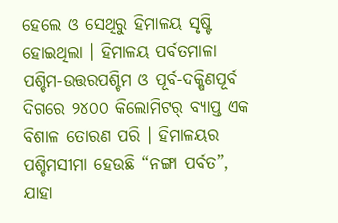ହେଲେ ଓ ସେଥିରୁ ହିମାଳୟ ସୃଷ୍ଟି ହୋଇଥିଲା । ହିମାଳୟ ପର୍ବତମାଳା ପଶ୍ଚିମ-ଉତ୍ତରପଶ୍ଚିମ ଓ ପୂର୍ବ-ଦକ୍ଷିଣପୂର୍ବ ଦିଗରେ ୨୪୦୦ କିଲୋମିଟର୍ ବ୍ୟାପ୍ତ ଏକ ବିଶାଳ ତୋରଣ ପରି । ହିମାଳୟର ପଶ୍ଚିମସୀମା ହେଉଛି “ନଙ୍ଗା ପର୍ବତ”, ଯାହା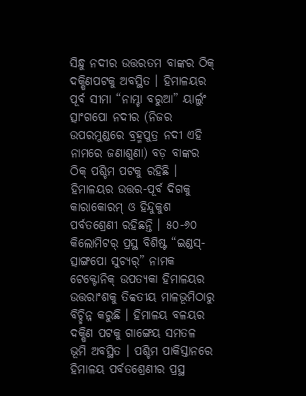ସିନ୍ଧୁ ନଦୀର ଉତ୍ତରତମ ବାଙ୍କର ଠିକ୍ ଦକ୍ଷିଣପଟକୁ ଅବସ୍ଥିତ । ହିମାଳୟର ପୂର୍ବ ସୀମା “ନାମ୍ଚା ବରୁଆ” ୟାର୍ଲୁଂ ତ୍ସାଂଗପୋ ନଦୀର (ନିଜର ଉପରମୁଣ୍ଡରେ ବ୍ରହ୍ମପୁତ୍ର ନଦୀ ଏହି ନାମରେ ଜଣାଶୁଣା) ବଡ଼ ବାଙ୍କର ଠିକ୍ ପଶ୍ଚିମ ପଟକୁ ରହିଛି । ହିମାଳୟର ଉତ୍ତର-ପୂର୍ବ ଦିଗକୁ କାରାକୋରମ୍ ଓ ହିନ୍ଦୁକୁଶ ପର୍ବତଶ୍ରେଣୀ ରହିଛନ୍ତି । ୫୦-୬୦ କିଲୋମିଟର୍ ପ୍ରସ୍ଥ ବିଶିଷ୍ଟ “ଇଣ୍ଡସ୍-ତ୍ସାଙ୍ଗପୋ ସୁଚ୍ୟର୍” ନାମକ ଟେକ୍ଟୋନିକ୍ ଉପତ୍ୟକା ହିମାଳୟର ଉତ୍ତରାଂଶକୁ ତିବ୍ବତୀୟ ମାଳଭୂମିଠାରୁ ବିଚ୍ଛିନ୍ନ କରୁଛି । ହିମାଳୟ ବଳୟର ଦକ୍ଷିଣ ପଟକୁ ଗାଙ୍ଗେୟ ସମତଳ ଭୂମି ଅବସ୍ଥିତ । ପଶ୍ଚିମ ପାକିସ୍ତାନରେ ହିମାଳୟ ପର୍ବତଶ୍ରେଣୀର ପ୍ରସ୍ଥ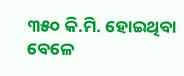୩୫୦ କି.ମି. ହୋଇଥିବା ବେଳେ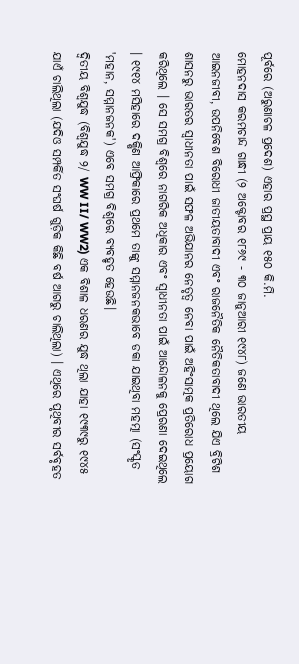ପୂର୍ବରେ (ଅରୁଣାଚଳ ପ୍ରଦେଶ) ଏହାର ପ୍ରସ୍ଥ ପ୍ରାୟ ୧୫୦ କି.ମି.
ମୋହନଦାସ କରମଚାନ୍ଦ ଗାନ୍ଧୀ (୨ ଅକ୍ଟୋବର ୧୮୬୯ - ୩୦ ଜାନୁଆରୀ ୧୯୪୮) ଜଣେ ଭାରତୀୟ ଆଇନଜୀବୀ, ଉପନିବେଶ ବିରୋଧୀ ଜାତୀୟତାବାଦୀ ଏବଂ ରାଜନୈତିକ ନୈତିକତାବାଦୀ ଥିଲେ ଯିଏ ବ୍ରିଟିଶ ଶାସନରୁ ଭାରତର ସ୍ୱାଧୀନତା ପାଇଁ ସଫଳ ଅଭିଯାନର ନେତୃତ୍ୱ ନେବା ପାଇଁ ଅହିଂସାତ୍ମକ ପ୍ରତିରୋଧ ପ୍ରୟୋଗ କରିଥିଲେ । ସେ ସମଗ୍ର ବିଶ୍ୱରେ ନାଗରିକ ଅଧିକାର ଏବଂ ସ୍ୱାଧୀନତା ପାଇଁ ଆନ୍ଦୋଳନକୁ ପ୍ରେରଣା ଦେଇଥିଲେ । ୧୯୧୪ ମସିହାରେ ଦକ୍ଷିଣ ଆଫ୍ରିକାରେ ପ୍ରଥମେ ତାଙ୍କୁ ସମ୍ମାନଜନକଭାବେ ଡକା ଯାଇଥିବା ମହତ୍ମା (ସଂସ୍କୃତ 'ମହାନ, ସମ୍ମାନଜନକ') ଏବେ ସମଗ୍ର ବିଶ୍ୱରେ ବ୍ୟବହୃତ ହେଉଛି।
ଦ୍ୱିତୀୟ ବିଶ୍ୱଯୁଦ୍ଧ (ବିଶ୍ୱଯୁଦ୍ଧ ୨/ WW II/ WW2) ଏକ ବିଶାଳ ଧରଣର ଯୁଦ୍ଧ ଥିଲା ଯାହା ୧୯୩୯ରୁ ୧୯୪୫ ଯାଏଁ ଚାଲିଥିଲା (ଯଦିଓ ସମ୍ପର୍କିତ ସଂଘର୍ଷ ଗୁଡ଼ିକ କିଛି ବର୍ଷ ଆଗରୁ ଚାଲିଥିଲା) । ଏଥିରେ ପୃଥିବୀର ସର୍ବବୃହତ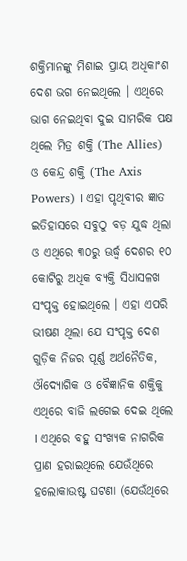ଶକ୍ତିମାନଙ୍କୁ ମିଶାଇ ପ୍ରାୟ ଅଧିକାଂଶ ଦେଶ ଭଗ ନେଇଥିଲେ । ଏଥିରେ ଭାଗ ନେଇଥିବା ଦୁଇ ସାମରିକ ପକ୍ଷ ଥିଲେ ମିତ୍ର ଶକ୍ତି (The Allies) ଓ କେନ୍ଦ୍ର ଶକ୍ତି (The Axis Powers) । ଏହା ପୃଥିବୀର ଜ୍ଞାତ ଇତିହାସରେ ସବୁଠୁ ବଡ଼ ଯୁଦ୍ଧ ଥିଲା ଓ ଏଥିରେ ୩୦ରୁ ଊର୍ଦ୍ଧ୍ୱ ଦେଶର ୧୦ କୋଟିରୁ ଅଧିକ ବ୍ୟକ୍ତି ସିଧାସଳଖ ସଂପୃକ୍ତ ହୋଇଥିଲେ । ଏହା ଏପରି ଭୀଷଣ ଥିଲା ଯେ ସଂପୃକ୍ତ ଦେଶ ଗୁଡ଼ିକ ନିଜର ପୂର୍ଣ୍ଣ ଅର୍ଥନୈତିକ, ଔଦ୍ୟୋଗିକ ଓ ବୈଜ୍ଞାନିକ ଶକ୍ତିକୁ ଏଥିରେ ବାଜି ଲଗେଇ ଦେଇ ଥିଲେ । ଏଥିରେ ବହୁ ସଂଖ୍ୟକ ନାଗରିକ ପ୍ରାଣ ହରାଇଥିଲେ ଯେଉଁଥିରେ ହଲୋକାଉଷ୍ଟ ଘଟଣା (ଯେଉଁଥିରେ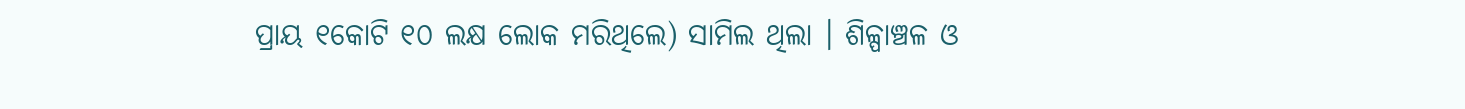ପ୍ରାୟ ୧କୋଟି ୧୦ ଲକ୍ଷ ଲୋକ ମରିଥିଲେ) ସାମିଲ ଥିଲା । ଶିଳ୍ପାଞ୍ଚଳ ଓ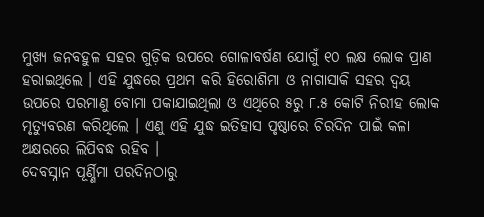ମୁଖ୍ୟ ଜନବହୁଳ ସହର ଗୁଡ଼ିକ ଉପରେ ଗୋଳାବର୍ଷଣ ଯୋଗୁଁ ୧୦ ଲକ୍ଷ ଲୋକ ପ୍ରାଣ ହରାଇଥିଲେ । ଏହି ଯୁଦ୍ଧରେ ପ୍ରଥମ କରି ହିରୋଶିମା ଓ ନାଗାସାକି ସହର ଦ୍ୱୟ ଉପରେ ପରମାଣୁ ବୋମା ପକାଯାଇଥିଲା ଓ ଏଥିରେ ୫ରୁ ୮.୫ କୋଟି ନିରୀହ ଲୋକ ମୃତ୍ୟୁବରଣ କରିଥିଲେ । ଏଣୁ ଏହି ଯୁଦ୍ଧ ଇତିହାସ ପୃଷ୍ଠାରେ ଚିରଦିନ ପାଇଁ କଳା ଅକ୍ଷରରେ ଲିପିବଦ୍ଧ ରହିବ ।
ଦେବସ୍ନାନ ପୂର୍ଣ୍ଣିମା ପରଦିନଠାରୁ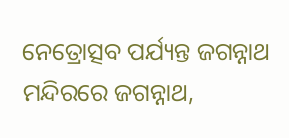ନେତ୍ରୋତ୍ସବ ପର୍ଯ୍ୟନ୍ତ ଜଗନ୍ନାଥ ମନ୍ଦିରରେ ଜଗନ୍ନାଥ,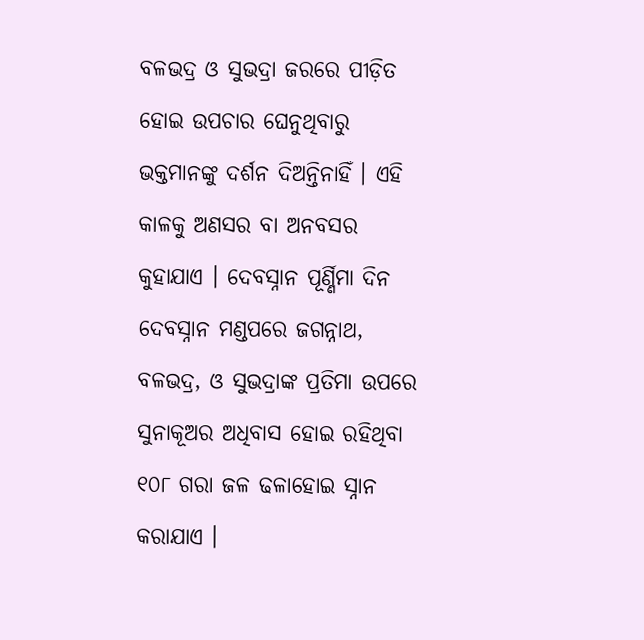ବଳଭଦ୍ର ଓ ସୁଭଦ୍ରା ଜରରେ ପୀଡ଼ିତ ହୋଇ ଉପଚାର ଘେନୁଥିବାରୁ ଭକ୍ତମାନଙ୍କୁ ଦର୍ଶନ ଦିଅନ୍ତିନାହିଁ । ଏହି କାଳକୁ ଅଣସର ବା ଅନବସର କୁହାଯାଏ । ଦେବସ୍ନାନ ପୂର୍ଣ୍ଣିମା ଦିନ ଦେବସ୍ନାନ ମଣ୍ଡପରେ ଜଗନ୍ନାଥ, ବଳଭଦ୍ର, ଓ ସୁଭଦ୍ରାଙ୍କ ପ୍ରତିମା ଉପରେ ସୁନାକୂଅର ଅଧିବାସ ହୋଇ ରହିଥିବା ୧୦୮ ଗରା ଜଳ ଢଳାହୋଇ ସ୍ନାନ କରାଯାଏ ।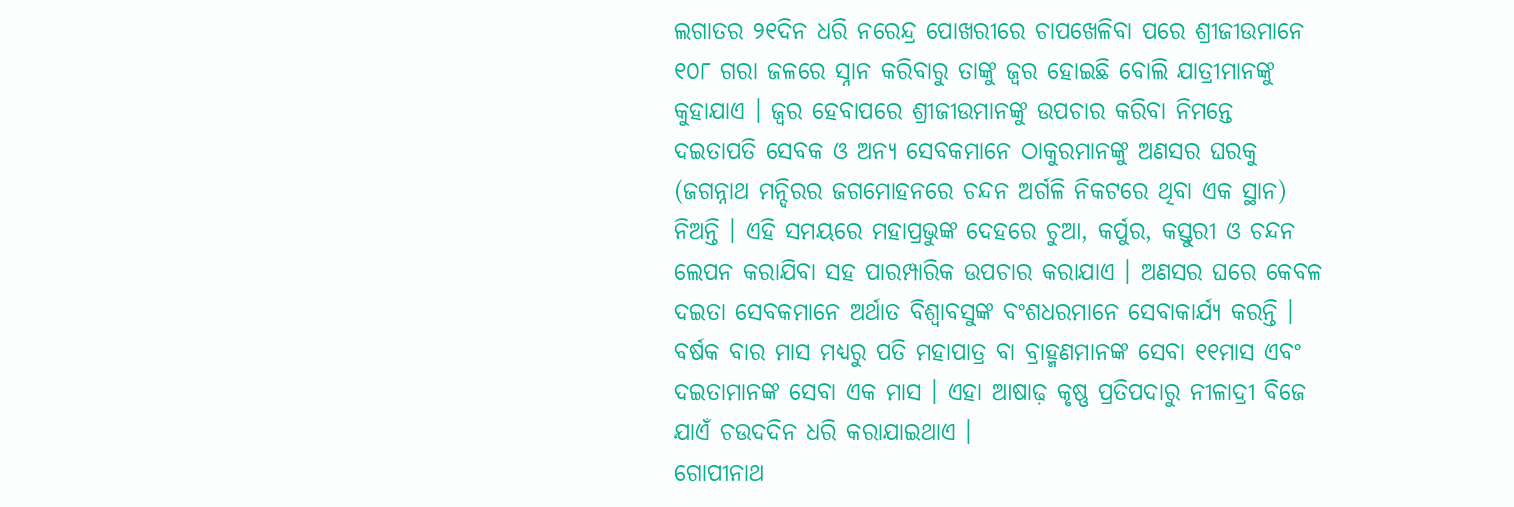ଲଗାତର ୨୧ଦିନ ଧରି ନରେନ୍ଦ୍ର ପୋଖରୀରେ ଚାପଖେଳିବା ପରେ ଶ୍ରୀଜୀଉମାନେ ୧୦୮ ଗରା ଜଳରେ ସ୍ନାନ କରିବାରୁ ତାଙ୍କୁ ଜ୍ୱର ହୋଇଛି ବୋଲି ଯାତ୍ରୀମାନଙ୍କୁ କୁହାଯାଏ । ଜ୍ୱର ହେବାପରେ ଶ୍ରୀଜୀଉମାନଙ୍କୁ ଉପଚାର କରିବା ନିମନ୍ତେ ଦଇତାପତି ସେବକ ଓ ଅନ୍ୟ ସେବକମାନେ ଠାକୁରମାନଙ୍କୁ ଅଣସର ଘରକୁ (ଜଗନ୍ନାଥ ମନ୍ଦିରର ଜଗମୋହନରେ ଚନ୍ଦନ ଅର୍ଗଳି ନିକଟରେ ଥିବା ଏକ ସ୍ଥାନ) ନିଅନ୍ତି । ଏହି ସମୟରେ ମହାପ୍ରଭୁଙ୍କ ଦେହରେ ଚୁଆ, କର୍ପୁର, କସ୍ତୁରୀ ଓ ଚନ୍ଦନ ଲେପନ କରାଯିବା ସହ ପାରମ୍ପାରିକ ଉପଚାର କରାଯାଏ । ଅଣସର ଘରେ କେବଳ ଦଇତା ସେବକମାନେ ଅର୍ଥାତ ବିଶ୍ୱାବସୁଙ୍କ ବଂଶଧରମାନେ ସେବାକାର୍ଯ୍ୟ କରନ୍ତି । ବର୍ଷକ ବାର ମାସ ମଧ୍ୟରୁ ପତି ମହାପାତ୍ର ବା ବ୍ରାହ୍ମଣମାନଙ୍କ ସେବା ୧୧ମାସ ଏବଂ ଦଇତାମାନଙ୍କ ସେବା ଏକ ମାସ । ଏହା ଆଷାଢ଼ କୃଷ୍ଣ ପ୍ରତିପଦାରୁ ନୀଳାଦ୍ରୀ ବିଜେ ଯାଏଁ ଚଉଦଦିନ ଧରି କରାଯାଇଥାଏ ।
ଗୋପୀନାଥ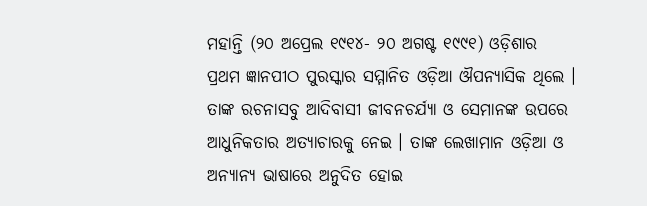ମହାନ୍ତି (୨୦ ଅପ୍ରେଲ ୧୯୧୪- ୨୦ ଅଗଷ୍ଟ ୧୯୯୧) ଓଡ଼ିଶାର ପ୍ରଥମ ଜ୍ଞାନପୀଠ ପୁରସ୍କାର ସମ୍ମାନିତ ଓଡ଼ିଆ ଔପନ୍ୟାସିକ ଥିଲେ । ତାଙ୍କ ରଚନାସବୁ ଆଦିବାସୀ ଜୀବନଚର୍ଯ୍ୟା ଓ ସେମାନଙ୍କ ଉପରେ ଆଧୁନିକତାର ଅତ୍ୟାଚାରକୁ ନେଇ । ତାଙ୍କ ଲେଖାମାନ ଓଡ଼ିଆ ଓ ଅନ୍ୟାନ୍ୟ ଭାଷାରେ ଅନୁଦିତ ହୋଇ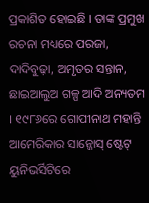ପ୍ରକାଶିତ ହୋଇଛି । ତାଙ୍କ ପ୍ରମୁଖ ରଚନା ମଧ୍ୟରେ ପରଜା, ଦାଦିବୁଢ଼ା, ଅମୃତର ସନ୍ତାନ, ଛାଇଆଲୁଅ ଗଳ୍ପ ଆଦି ଅନ୍ୟତମ । ୧୯୮୬ରେ ଗୋପୀନାଥ ମହାନ୍ତି ଆମେରିକାର ସାନ୍ଜୋସ୍ ଷ୍ଟେଟ୍ ୟୁନିଭର୍ସିଟିରେ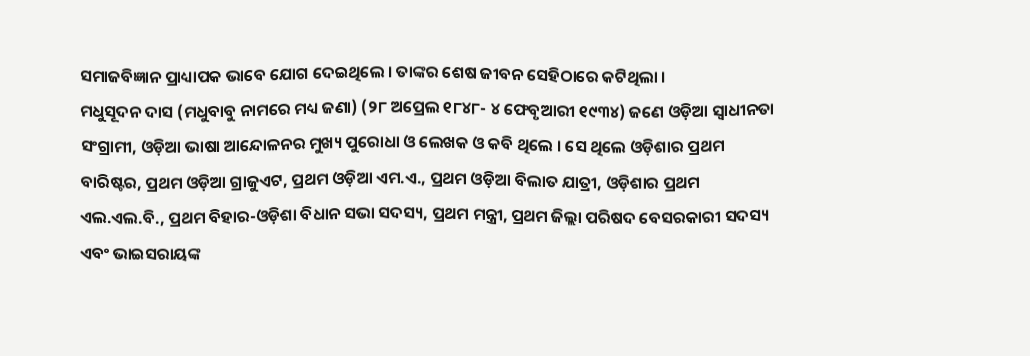ସମାଜବିଜ୍ଞାନ ପ୍ରାଧ୍ୟାପକ ଭାବେ ଯୋଗ ଦେଇଥିଲେ । ତାଙ୍କର ଶେଷ ଜୀବନ ସେହିଠାରେ କଟିଥିଲା ।
ମଧୁସୂଦନ ଦାସ (ମଧୁବାବୁ ନାମରେ ମଧ୍ୟ ଜଣା) (୨୮ ଅପ୍ରେଲ ୧୮୪୮- ୪ ଫେବୃଆରୀ ୧୯୩୪) ଜଣେ ଓଡ଼ିଆ ସ୍ୱାଧୀନତା ସଂଗ୍ରାମୀ, ଓଡ଼ିଆ ଭାଷା ଆନ୍ଦୋଳନର ମୁଖ୍ୟ ପୁରୋଧା ଓ ଲେଖକ ଓ କବି ଥିଲେ । ସେ ଥିଲେ ଓଡ଼ିଶାର ପ୍ରଥମ ବାରିଷ୍ଟର, ପ୍ରଥମ ଓଡ଼ିଆ ଗ୍ରାଜୁଏଟ, ପ୍ରଥମ ଓଡ଼ିଆ ଏମ.ଏ., ପ୍ରଥମ ଓଡ଼ିଆ ବିଲାତ ଯାତ୍ରୀ, ଓଡ଼ିଶାର ପ୍ରଥମ ଏଲ.ଏଲ.ବି., ପ୍ରଥମ ବିହାର-ଓଡ଼ିଶା ବିଧାନ ସଭା ସଦସ୍ୟ, ପ୍ରଥମ ମନ୍ତ୍ରୀ, ପ୍ରଥମ ଜିଲ୍ଲା ପରିଷଦ ବେସରକାରୀ ସଦସ୍ୟ ଏବଂ ଭାଇସରାୟଙ୍କ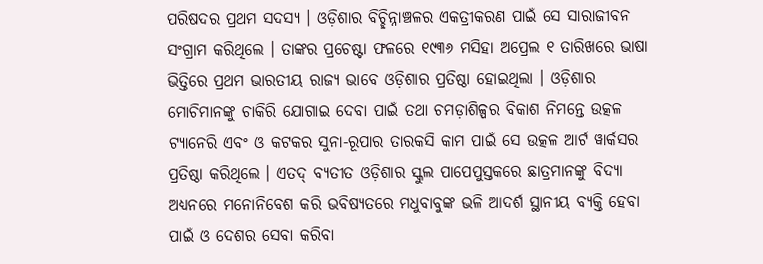ପରିଷଦର ପ୍ରଥମ ସଦସ୍ୟ । ଓଡ଼ିଶାର ବିଚ୍ଛିନ୍ନାଞ୍ଚଳର ଏକତ୍ରୀକରଣ ପାଇଁ ସେ ସାରାଜୀବନ ସଂଗ୍ରାମ କରିଥିଲେ । ତାଙ୍କର ପ୍ରଚେଷ୍ଟା ଫଳରେ ୧୯୩୬ ମସିହା ଅପ୍ରେଲ ୧ ତାରିଖରେ ଭାଷା ଭିତ୍ତିରେ ପ୍ରଥମ ଭାରତୀୟ ରାଜ୍ୟ ଭାବେ ଓଡ଼ିଶାର ପ୍ରତିଷ୍ଠା ହୋଇଥିଲା । ଓଡ଼ିଶାର ମୋଚିମାନଙ୍କୁ ଚାକିରି ଯୋଗାଇ ଦେବା ପାଇଁ ତଥା ଚମଡ଼ାଶିଳ୍ପର ବିକାଶ ନିମନ୍ତେ ଉତ୍କଳ ଟ୍ୟାନେରି ଏବଂ ଓ କଟକର ସୁନା-ରୂପାର ତାରକସି କାମ ପାଇଁ ସେ ଉତ୍କଳ ଆର୍ଟ ୱାର୍କସର ପ୍ରତିଷ୍ଠା କରିଥିଲେ । ଏତଦ୍ ବ୍ୟତୀତ ଓଡ଼ିଶାର ସ୍କୁଲ ପାପେପୁସ୍ତକରେ ଛାତ୍ରମାନଙ୍କୁ ବିଦ୍ୟା ଅଧ୍ୟନରେ ମନୋନିବେଶ କରି ଭବିଷ୍ୟତରେ ମଧୁବାବୁଙ୍କ ଭଳି ଆଦର୍ଶ ସ୍ଥାନୀୟ ବ୍ୟକ୍ତି ହେବା ପାଇଁ ଓ ଦେଶର ସେବା କରିବା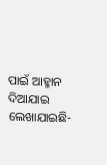ପାଇଁ ଆହ୍ମାନ ଦିଆଯାଇ ଲେଖାଯାଇଛି-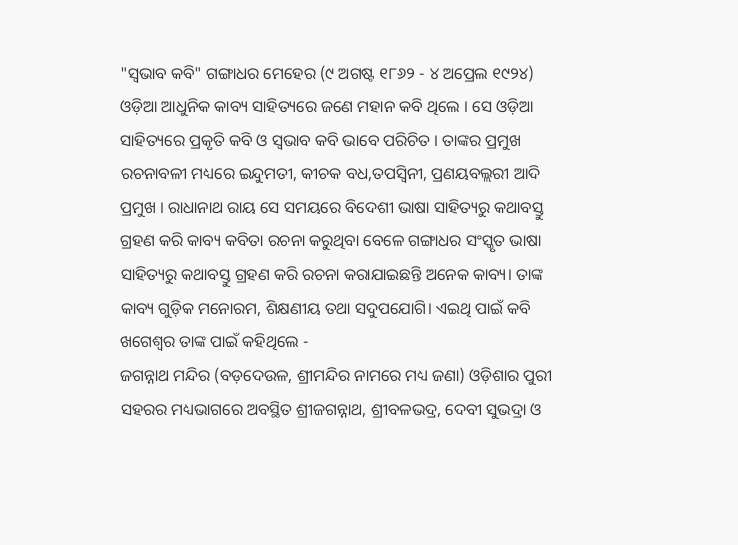"ସ୍ୱଭାବ କବି" ଗଙ୍ଗାଧର ମେହେର (୯ ଅଗଷ୍ଟ ୧୮୬୨ - ୪ ଅପ୍ରେଲ ୧୯୨୪) ଓଡ଼ିଆ ଆଧୁନିକ କାବ୍ୟ ସାହିତ୍ୟରେ ଜଣେ ମହାନ କବି ଥିଲେ । ସେ ଓଡ଼ିଆ ସାହିତ୍ୟରେ ପ୍ରକୃତି କବି ଓ ସ୍ୱଭାବ କବି ଭାବେ ପରିଚିତ । ତାଙ୍କର ପ୍ରମୁଖ ରଚନାବଳୀ ମଧ୍ୟରେ ଇନ୍ଦୁମତୀ, କୀଚକ ବଧ,ତପସ୍ୱିନୀ, ପ୍ରଣୟବଲ୍ଲରୀ ଆଦି ପ୍ରମୁଖ । ରାଧାନାଥ ରାୟ ସେ ସମୟରେ ବିଦେଶୀ ଭାଷା ସାହିତ୍ୟରୁ କଥାବସ୍ତୁ ଗ୍ରହଣ କରି କାବ୍ୟ କବିତା ରଚନା କରୁଥିବା ବେଳେ ଗଙ୍ଗାଧର ସଂସ୍କୃତ ଭାଷା ସାହିତ୍ୟରୁ କଥାବସ୍ତୁ ଗ୍ରହଣ କରି ରଚନା କରାଯାଇଛନ୍ତି ଅନେକ କାବ୍ୟ। ତାଙ୍କ କାବ୍ୟ ଗୁଡ଼ିକ ମନୋରମ, ଶିକ୍ଷଣୀୟ ତଥା ସଦୁପଯୋଗି। ଏଇଥି ପାଇଁ କବି ଖଗେଶ୍ବର ତାଙ୍କ ପାଇଁ କହିଥିଲେ -
ଜଗନ୍ନାଥ ମନ୍ଦିର (ବଡ଼ଦେଉଳ, ଶ୍ରୀମନ୍ଦିର ନାମରେ ମଧ୍ୟ ଜଣା) ଓଡ଼ିଶାର ପୁରୀ ସହରର ମଧ୍ୟଭାଗରେ ଅବସ୍ଥିତ ଶ୍ରୀଜଗନ୍ନାଥ, ଶ୍ରୀବଳଭଦ୍ର, ଦେବୀ ସୁଭଦ୍ରା ଓ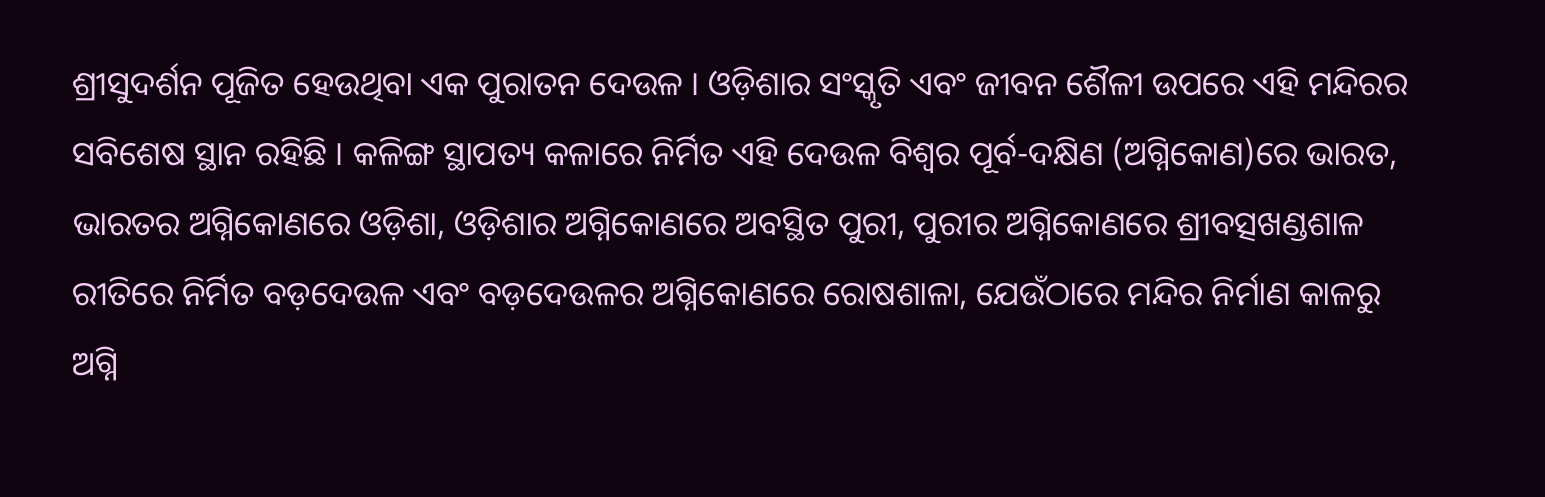ଶ୍ରୀସୁଦର୍ଶନ ପୂଜିତ ହେଉଥିବା ଏକ ପୁରାତନ ଦେଉଳ । ଓଡ଼ିଶାର ସଂସ୍କୃତି ଏବଂ ଜୀବନ ଶୈଳୀ ଉପରେ ଏହି ମନ୍ଦିରର ସବିଶେଷ ସ୍ଥାନ ରହିଛି । କଳିଙ୍ଗ ସ୍ଥାପତ୍ୟ କଳାରେ ନିର୍ମିତ ଏହି ଦେଉଳ ବିଶ୍ୱର ପୂର୍ବ-ଦକ୍ଷିଣ (ଅଗ୍ନିକୋଣ)ରେ ଭାରତ, ଭାରତର ଅଗ୍ନିକୋଣରେ ଓଡ଼ିଶା, ଓଡ଼ିଶାର ଅଗ୍ନିକୋଣରେ ଅବସ୍ଥିତ ପୁରୀ, ପୁରୀର ଅଗ୍ନିକୋଣରେ ଶ୍ରୀବତ୍ସଖଣ୍ଡଶାଳ ରୀତିରେ ନିର୍ମିତ ବଡ଼ଦେଉଳ ଏବଂ ବଡ଼ଦେଉଳର ଅଗ୍ନିକୋଣରେ ରୋଷଶାଳା, ଯେଉଁଠାରେ ମନ୍ଦିର ନିର୍ମାଣ କାଳରୁ ଅଗ୍ନି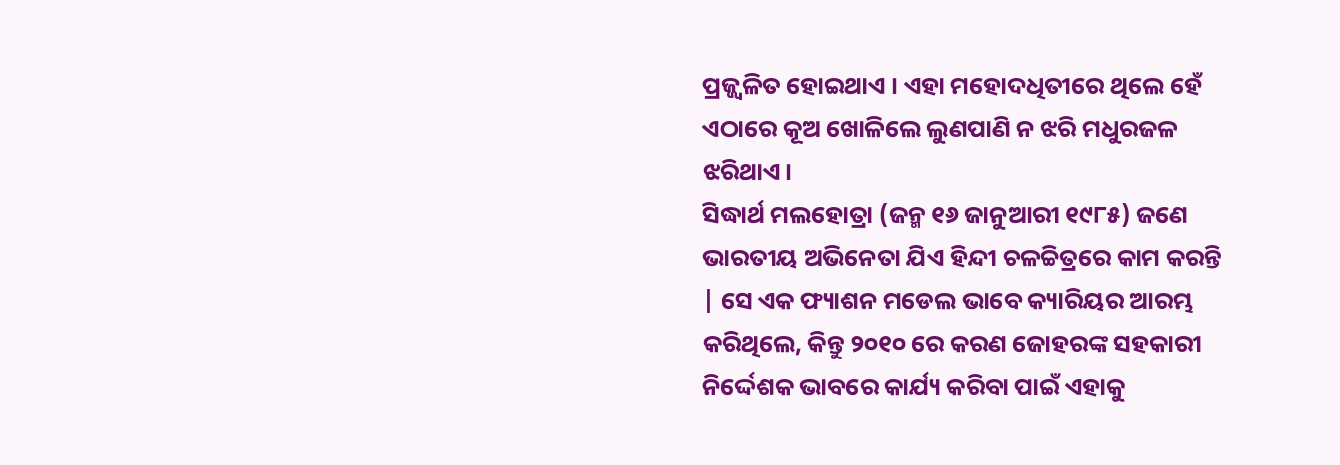ପ୍ରଜ୍ଜ୍ୱଳିତ ହୋଇଥାଏ । ଏହା ମହୋଦଧିତୀରେ ଥିଲେ ହେଁ ଏଠାରେ କୂଅ ଖୋଳିଲେ ଲୁଣପାଣି ନ ଝରି ମଧୁରଜଳ ଝରିଥାଏ।
ସିଦ୍ଧାର୍ଥ ମଲହୋତ୍ରା (ଜନ୍ମ ୧୬ ଜାନୁଆରୀ ୧୯୮୫) ଜଣେ ଭାରତୀୟ ଅଭିନେତା ଯିଏ ହିନ୍ଦୀ ଚଳଚ୍ଚିତ୍ରରେ କାମ କରନ୍ତି | ସେ ଏକ ଫ୍ୟାଶନ ମଡେଲ ଭାବେ କ୍ୟାରିୟର ଆରମ୍ଭ କରିଥିଲେ, କିନ୍ତୁ ୨୦୧୦ ରେ କରଣ ଜୋହରଙ୍କ ସହକାରୀ ନିର୍ଦ୍ଦେଶକ ଭାବରେ କାର୍ଯ୍ୟ କରିବା ପାଇଁ ଏହାକୁ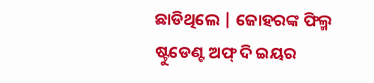ଛାଡିଥିଲେ | ଜୋହରଙ୍କ ଫିଲ୍ମ ଷ୍ଟୁଡେଣ୍ଟ ଅଫ୍ ଦି ଇୟର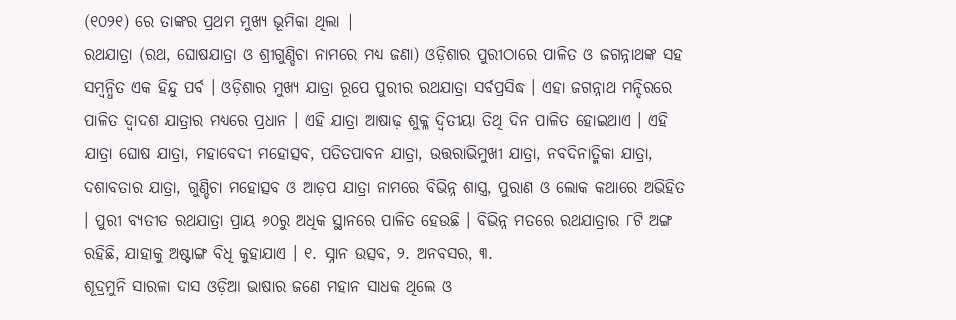(୧୦୨୧) ରେ ତାଙ୍କର ପ୍ରଥମ ମୁଖ୍ୟ ଭୂମିକା ଥିଲା |
ରଥଯାତ୍ରା (ରଥ, ଘୋଷଯାତ୍ରା ଓ ଶ୍ରୀଗୁଣ୍ଡିଚା ନାମରେ ମଧ୍ୟ ଜଣା) ଓଡ଼ିଶାର ପୁରୀଠାରେ ପାଳିତ ଓ ଜଗନ୍ନାଥଙ୍କ ସହ ସମ୍ବନ୍ଧିତ ଏକ ହିନ୍ଦୁ ପର୍ବ । ଓଡ଼ିଶାର ମୁଖ୍ୟ ଯାତ୍ରା ରୂପେ ପୁରୀର ରଥଯାତ୍ରା ସର୍ବପ୍ରସିଦ୍ଧ । ଏହା ଜଗନ୍ନାଥ ମନ୍ଦିରରେ ପାଳିତ ଦ୍ୱାଦଶ ଯାତ୍ରାର ମଧ୍ୟରେ ପ୍ରଧାନ । ଏହି ଯାତ୍ରା ଆଷାଢ଼ ଶୁକ୍ଳ ଦ୍ୱିତୀୟା ତିଥି ଦିନ ପାଳିତ ହୋଇଥାଏ । ଏହି ଯାତ୍ରା ଘୋଷ ଯାତ୍ରା, ମହାବେଦୀ ମହୋତ୍ସବ, ପତିତପାବନ ଯାତ୍ରା, ଉତ୍ତରାଭିମୁଖୀ ଯାତ୍ରା, ନବଦିନାତ୍ମିକା ଯାତ୍ରା, ଦଶାବତାର ଯାତ୍ରା, ଗୁଣ୍ଡିଚା ମହୋତ୍ସବ ଓ ଆଡ଼ପ ଯାତ୍ରା ନାମରେ ବିଭିନ୍ନ ଶାସ୍ତ୍ର, ପୁରାଣ ଓ ଲୋକ କଥାରେ ଅଭିହିତ । ପୁରୀ ବ୍ୟତୀତ ରଥଯାତ୍ରା ପ୍ରାୟ ୬୦ରୁ ଅଧିକ ସ୍ଥାନରେ ପାଳିତ ହେଉଛି । ବିଭିନ୍ନ ମତରେ ରଥଯାତ୍ରାର ୮ଟି ଅଙ୍ଗ ରହିଛି, ଯାହାକୁ ଅଷ୍ଟାଙ୍ଗ ବିଧି କୁହାଯାଏ । ୧. ସ୍ନାନ ଉତ୍ସବ, ୨. ଅନବସର, ୩.
ଶୂଦ୍ରମୁନି ସାରଳା ଦାସ ଓଡ଼ିଆ ଭାଷାର ଜଣେ ମହାନ ସାଧକ ଥିଲେ ଓ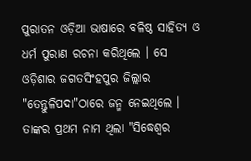ପୁରାତନ ଓଡ଼ିଆ ଭାଷାରେ ବଳିଷ୍ଠ ସାହିତ୍ୟ ଓ ଧର୍ମ ପୁରାଣ ରଚନା କରିଥିଲେ । ସେ ଓଡ଼ିଶାର ଜଗତସିଂହପୁର ଜିଲ୍ଲାର "ତେନ୍ତୁଳିପଦା"ଠାରେ ଜନ୍ମ ନେଇଥିଲେ । ତାଙ୍କର ପ୍ରଥମ ନାମ ଥିଲା "ସିଦ୍ଧେଶ୍ୱର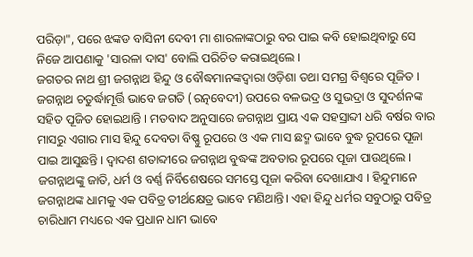ପରିଡ଼ା", ପରେ ଝଙ୍କଡ ବାସିନୀ ଦେବୀ ମା ଶାରଳାଙ୍କଠାରୁ ବର ପାଇ କବି ହୋଇଥିବାରୁ ସେ ନିଜେ ଆପଣାକୁ 'ସାରଳା ଦାସ' ବୋଲି ପରିଚିତ କରାଇଥିଲେ ।
ଜଗତର ନାଥ ଶ୍ରୀ ଜଗନ୍ନାଥ ହିନ୍ଦୁ ଓ ବୌଦ୍ଧମାନଙ୍କଦ୍ୱାରା ଓଡ଼ିଶା ତଥା ସମଗ୍ର ବିଶ୍ୱରେ ପୂଜିତ । ଜଗନ୍ନାଥ ଚତୁର୍ଦ୍ଧାମୂର୍ତ୍ତି ଭାବେ ଜଗତି (ରତ୍ନବେଦୀ) ଉପରେ ବଳଭଦ୍ର ଓ ସୁଭଦ୍ରା ଓ ସୁଦର୍ଶନଙ୍କ ସହିତ ପୂଜିତ ହୋଇଥାନ୍ତି । ମତବାଦ ଅନୁସାରେ ଜଗନ୍ନାଥ ପ୍ରାୟ ଏକ ସହସ୍ରାବ୍ଦୀ ଧରି ବର୍ଷର ବାର ମାସରୁ ଏଗାର ମାସ ହିନ୍ଦୁ ଦେବତା ବିଷ୍ଣୁ ରୂପରେ ଓ ଏକ ମାସ ଛଦ୍ମ ଭାବେ ବୁଦ୍ଧ ରୂପରେ ପୂଜା ପାଇ ଆସୁଛନ୍ତି । ଦ୍ୱାଦଶ ଶତାବ୍ଦୀରେ ଜଗନ୍ନାଥ ବୁଦ୍ଧଙ୍କ ଅବତାର ରୂପରେ ପୂଜା ପାଉଥିଲେ । ଜଗନ୍ନାଥଙ୍କୁ ଜାତି, ଧର୍ମ ଓ ବର୍ଣ୍ଣ ନିର୍ବିଶେଷରେ ସମସ୍ତେ ପୂଜା କରିବା ଦେଖାଯାଏ । ହିନ୍ଦୁମାନେ ଜଗନ୍ନାଥଙ୍କ ଧାମକୁ ଏକ ପବିତ୍ର ତୀର୍ଥକ୍ଷେତ୍ର ଭାବେ ମଣିଥାନ୍ତି। ଏହା ହିନ୍ଦୁ ଧର୍ମର ସବୁଠାରୁ ପବିତ୍ର ଚାରିଧାମ ମଧ୍ୟରେ ଏକ ପ୍ରଧାନ ଧାମ ଭାବେ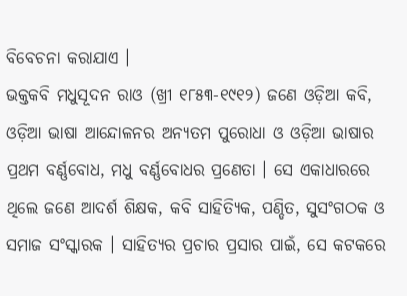ବିବେଚନା କରାଯାଏ ।
ଭକ୍ତକବି ମଧୁସୂଦନ ରାଓ (ଖ୍ରୀ ୧୮୫୩-୧୯୧୨) ଜଣେ ଓଡ଼ିଆ କବି, ଓଡ଼ିଆ ଭାଷା ଆନ୍ଦୋଳନର ଅନ୍ୟତମ ପୁରୋଧା ଓ ଓଡ଼ିଆ ଭାଷାର ପ୍ରଥମ ବର୍ଣ୍ଣବୋଧ, ମଧୁ ବର୍ଣ୍ଣବୋଧର ପ୍ରଣେତା । ସେ ଏକାଧାରରେ ଥିଲେ ଜଣେ ଆଦର୍ଶ ଶିକ୍ଷକ, କବି ସାହିତ୍ୟିକ, ପଣ୍ଡିତ, ସୁସଂଗଠକ ଓ ସମାଜ ସଂସ୍କାରକ । ସାହିତ୍ୟର ପ୍ରଚାର ପ୍ରସାର ପାଇଁ, ସେ କଟକରେ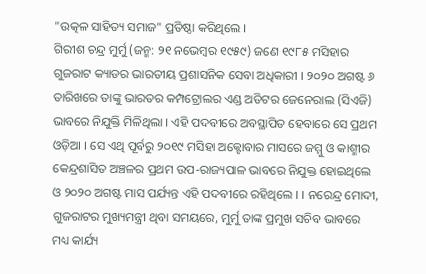"ଉତ୍କଳ ସାହିତ୍ୟ ସମାଜ" ପ୍ରତିଷ୍ଠା କରିଥିଲେ ।
ଗିରୀଶ ଚନ୍ଦ୍ର ମୁର୍ମୁ (ଜନ୍ମ: ୨୧ ନଭେମ୍ବର ୧୯୫୯) ଜଣେ ୧୯୮୫ ମସିହାର ଗୁଜରାଟ କ୍ୟାଡର ଭାରତୀୟ ପ୍ରଶାସନିକ ସେବା ଅଧିକାରୀ । ୨୦୨୦ ଅଗଷ୍ଟ ୬ ତାରିଖରେ ତାଙ୍କୁ ଭାରତର କମ୍ପଟ୍ରୋଲର ଏଣ୍ଡ ଅଡିଟର ଜେନେରାଲ (ସିଏଜି) ଭାବରେ ନିଯୁକ୍ତି ମିଳିଥିଲା । ଏହି ପଦବୀରେ ଅବସ୍ଥାପିତ ହେବାରେ ସେ ପ୍ରଥମ ଓଡ଼ିଆ । ସେ ଏଥି ପୂର୍ବରୁ ୨୦୧୯ ମସିହା ଅକ୍ଟୋବାର ମାସରେ ଜମ୍ମୁ ଓ କାଶ୍ମୀର କେନ୍ଦ୍ରଶାସିତ ଅଞ୍ଚଳର ପ୍ରଥମ ଉପ-ରାଜ୍ୟପାଳ ଭାବରେ ନିଯୁକ୍ତ ହୋଇଥିଲେ ଓ ୨୦୨୦ ଅଗଷ୍ଟ ମାସ ପର୍ଯ୍ୟନ୍ତ ଏହି ପଦବୀରେ ରହିଥିଲେ । । ନରେନ୍ଦ୍ର ମୋଦୀ, ଗୁଜରାଟର ମୁଖ୍ୟମନ୍ତ୍ରୀ ଥିବା ସମୟରେ, ମୁର୍ମୁ ତାଙ୍କ ପ୍ରମୁଖ ସଚିବ ଭାବରେ ମଧ୍ୟ କାର୍ଯ୍ୟ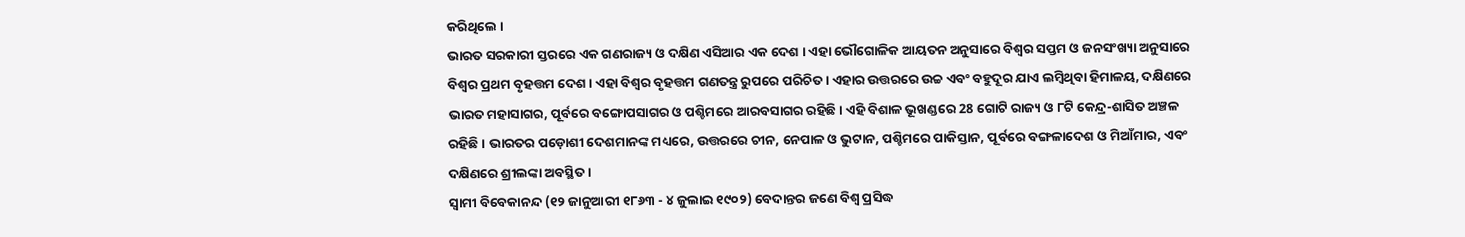କରିଥିଲେ ।
ଭାରତ ସରକାରୀ ସ୍ତରରେ ଏକ ଗଣରାଜ୍ୟ ଓ ଦକ୍ଷିଣ ଏସିଆର ଏକ ଦେଶ । ଏହା ଭୌଗୋଳିକ ଆୟତନ ଅନୁସାରେ ବିଶ୍ୱର ସପ୍ତମ ଓ ଜନସଂଖ୍ୟା ଅନୁସାରେ ବିଶ୍ୱର ପ୍ରଥମ ବୃହତ୍ତମ ଦେଶ । ଏହା ବିଶ୍ୱର ବୃହତ୍ତମ ଗଣତନ୍ତ୍ର ରୁପରେ ପରିଚିତ । ଏହାର ଉତ୍ତରରେ ଉଚ୍ଚ ଏବଂ ବହୁଦୂର ଯାଏ ଲମ୍ବିଥିବା ହିମାଳୟ, ଦକ୍ଷିଣରେ ଭାରତ ମହାସାଗର, ପୂର୍ବରେ ବଙ୍ଗୋପସାଗର ଓ ପଶ୍ଚିମରେ ଆରବସାଗର ରହିଛି । ଏହି ବିଶାଳ ଭୂଖଣ୍ଡରେ 28 ଗୋଟି ରାଜ୍ୟ ଓ ୮ଟି କେନ୍ଦ୍ର-ଶାସିତ ଅଞ୍ଚଳ ରହିଛି । ଭାରତର ପଡ଼ୋଶୀ ଦେଶମାନଙ୍କ ମଧ୍ୟରେ, ଉତ୍ତରରେ ଚୀନ, ନେପାଳ ଓ ଭୁଟାନ, ପଶ୍ଚିମରେ ପାକିସ୍ତାନ, ପୂର୍ବରେ ବଙ୍ଗଳାଦେଶ ଓ ମିଆଁମାର, ଏବଂ ଦକ୍ଷିଣରେ ଶ୍ରୀଲଙ୍କା ଅବସ୍ଥିତ ।
ସ୍ୱାମୀ ବିବେକାନନ୍ଦ (୧୨ ଜାନୁଆରୀ ୧୮୬୩ - ୪ ଜୁଲାଇ ୧୯୦୨) ବେଦାନ୍ତର ଜଣେ ବିଶ୍ୱ ପ୍ରସିଦ୍ଧ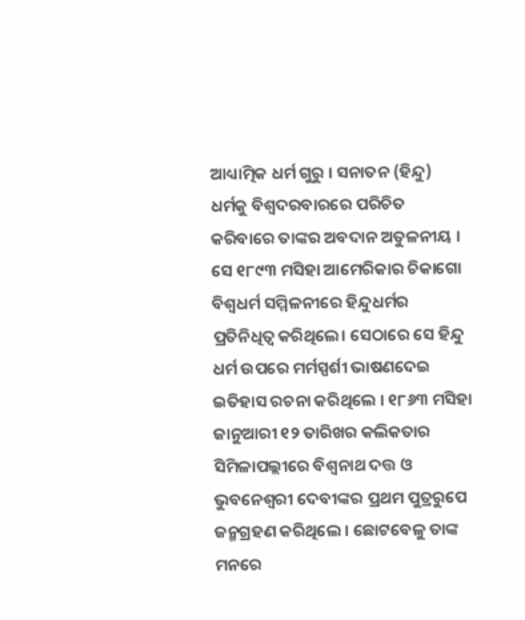ଆଧ୍ୟାତ୍ମିକ ଧର୍ମ ଗୁରୁ । ସନାତନ (ହିନ୍ଦୁ) ଧର୍ମକୁ ବିଶ୍ୱଦରବାରରେ ପରିଚିତ କରିବାରେ ତାଙ୍କର ଅବଦାନ ଅତୁଳନୀୟ । ସେ ୧୮୯୩ ମସିହା ଆମେରିକାର ଚିକାଗୋ ବିଶ୍ୱଧର୍ମ ସମ୍ମିଳନୀରେ ହିନ୍ଦୁଧର୍ମର ପ୍ରତିନିଧିତ୍ୱ କରିଥିଲେ। ସେଠାରେ ସେ ହିନ୍ଦୁ ଧର୍ମ ଉପରେ ମର୍ମସ୍ପର୍ଶୀ ଭାଷଣଦେଇ ଇତିହାସ ରଚନା କରିଥିଲେ । ୧୮୬୩ ମସିହା ଜାନୁଆରୀ ୧୨ ତାରିଖର କଲିକତାର ସିମିଳାପଲ୍ଲୀରେ ବିଶ୍ୱନାଥ ଦତ୍ତ ଓ ଭୁବନେଶ୍ୱରୀ ଦେବୀଙ୍କର ପ୍ରଥମ ପୁତ୍ରରୁପେ ଜନ୍ମଗ୍ରହଣ କରିଥିଲେ । ଛୋଟବେଳୁ ତାଙ୍କ ମନରେ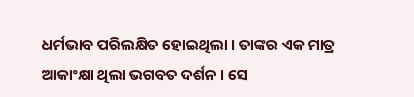ଧର୍ମଭାବ ପରିଲକ୍ଷିତ ହୋଇଥିଲା । ତାଙ୍କର ଏକ ମାତ୍ର ଆକାଂକ୍ଷା ଥିଲା ଭଗବତ ଦର୍ଶନ । ସେ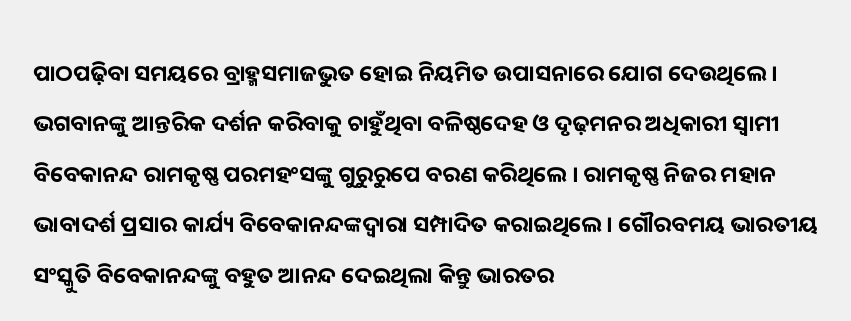ପାଠପଢ଼ିବା ସମୟରେ ବ୍ରାହ୍ମସମାଜଭୁତ ହୋଇ ନିୟମିତ ଉପାସନାରେ ଯୋଗ ଦେଉଥିଲେ । ଭଗବାନଙ୍କୁ ଆନ୍ତରିକ ଦର୍ଶନ କରିବାକୁ ଚାହୁଁଥିବା ବଳିଷ୍ଠଦେହ ଓ ଦୃଢ଼ମନର ଅଧିକାରୀ ସ୍ୱାମୀ ବିବେକାନନ୍ଦ ରାମକୃଷ୍ଣ ପରମହଂସଙ୍କୁ ଗୁରୁରୁପେ ବରଣ କରିଥିଲେ । ରାମକୃଷ୍ଣ ନିଜର ମହାନ ଭାବାଦର୍ଶ ପ୍ରସାର କାର୍ଯ୍ୟ ବିବେକାନନ୍ଦଙ୍କଦ୍ୱାରା ସମ୍ପାଦିତ କରାଇଥିଲେ । ଗୌରବମୟ ଭାରତୀୟ ସଂସ୍କୁତି ବିବେକାନନ୍ଦଙ୍କୁ ବହୁତ ଆନନ୍ଦ ଦେଇଥିଲା କିନ୍ତୁ ଭାରତର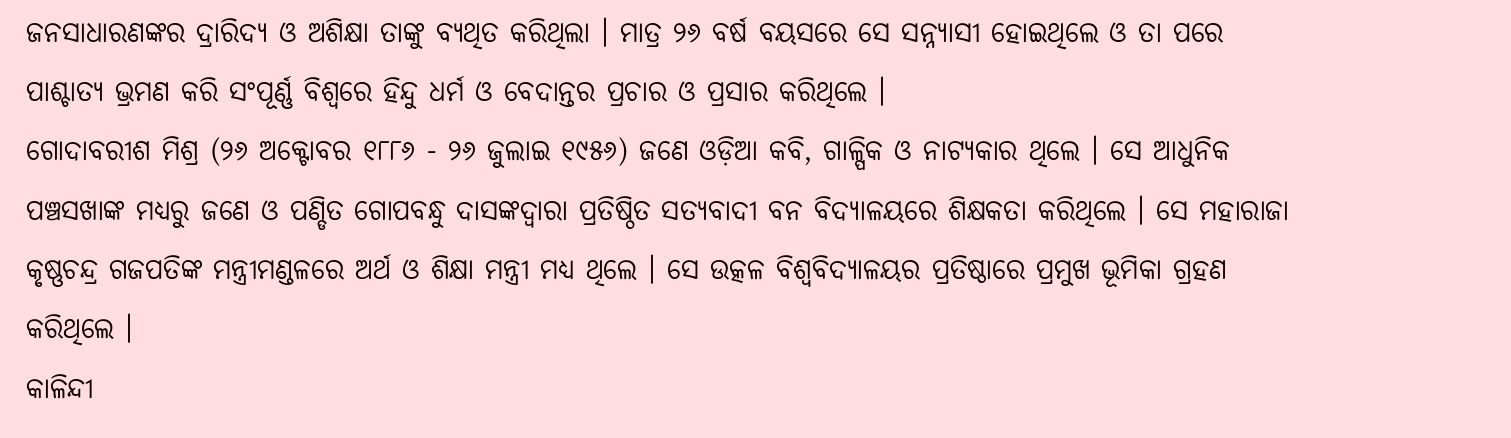ଜନସାଧାରଣଙ୍କର ଦ୍ରାରିଦ୍ୟ ଓ ଅଶିକ୍ଷା ତାଙ୍କୁ ବ୍ୟଥିତ କରିଥିଲା । ମାତ୍ର ୨୬ ବର୍ଷ ବୟସରେ ସେ ସନ୍ନ୍ୟାସୀ ହୋଇଥିଲେ ଓ ତା ପରେ ପାଶ୍ଚାତ୍ୟ ଭ୍ରମଣ କରି ସଂପୂର୍ଣ୍ଣ ବିଶ୍ୱରେ ହିନ୍ଦୁ ଧର୍ମ ଓ ବେଦାନ୍ତର ପ୍ରଚାର ଓ ପ୍ରସାର କରିଥିଲେ ।
ଗୋଦାବରୀଶ ମିଶ୍ର (୨୬ ଅକ୍ଟୋବର ୧୮୮୬ - ୨୬ ଜୁଲାଇ ୧୯୫୬) ଜଣେ ଓଡ଼ିଆ କବି, ଗାଳ୍ପିକ ଓ ନାଟ୍ୟକାର ଥିଲେ । ସେ ଆଧୁନିକ ପଞ୍ଚସଖାଙ୍କ ମଧ୍ୟରୁ ଜଣେ ଓ ପଣ୍ଡିତ ଗୋପବନ୍ଧୁ ଦାସଙ୍କଦ୍ୱାରା ପ୍ରତିଷ୍ଠିତ ସତ୍ୟବାଦୀ ବନ ବିଦ୍ୟାଳୟରେ ଶିକ୍ଷକତା କରିଥିଲେ । ସେ ମହାରାଜା କୃଷ୍ଣଚନ୍ଦ୍ର ଗଜପତିଙ୍କ ମନ୍ତ୍ରୀମଣ୍ଡଳରେ ଅର୍ଥ ଓ ଶିକ୍ଷା ମନ୍ତ୍ରୀ ମଧ୍ୟ ଥିଲେ । ସେ ଉତ୍କଳ ବିଶ୍ୱବିଦ୍ୟାଳୟର ପ୍ରତିଷ୍ଠାରେ ପ୍ରମୁଖ ଭୂମିକା ଗ୍ରହଣ କରିଥିଲେ ।
କାଳିନ୍ଦୀ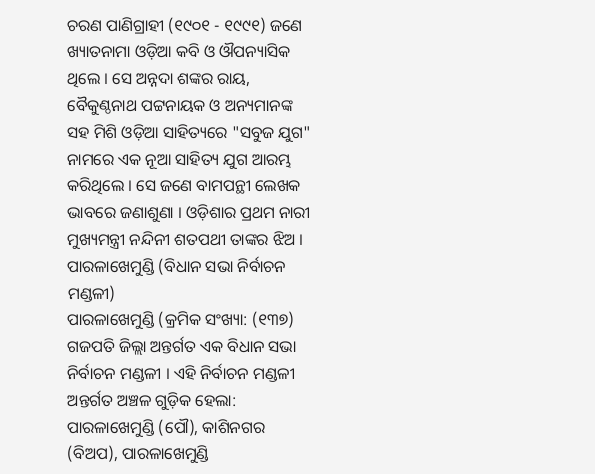ଚରଣ ପାଣିଗ୍ରାହୀ (୧୯୦୧ - ୧୯୯୧) ଜଣେ ଖ୍ୟାତନାମା ଓଡ଼ିଆ କବି ଓ ଔପନ୍ୟାସିକ ଥିଲେ । ସେ ଅନ୍ନଦା ଶଙ୍କର ରାୟ, ବୈକୁଣ୍ଠନାଥ ପଟ୍ଟନାୟକ ଓ ଅନ୍ୟମାନଙ୍କ ସହ ମିଶି ଓଡ଼ିଆ ସାହିତ୍ୟରେ "ସବୁଜ ଯୁଗ" ନାମରେ ଏକ ନୂଆ ସାହିତ୍ୟ ଯୁଗ ଆରମ୍ଭ କରିଥିଲେ । ସେ ଜଣେ ବାମପନ୍ଥୀ ଲେଖକ ଭାବରେ ଜଣାଶୁଣା । ଓଡ଼ିଶାର ପ୍ରଥମ ନାରୀ ମୁଖ୍ୟମନ୍ତ୍ରୀ ନନ୍ଦିନୀ ଶତପଥୀ ତାଙ୍କର ଝିଅ ।
ପାରଳାଖେମୁଣ୍ଡି (ବିଧାନ ସଭା ନିର୍ବାଚନ ମଣ୍ଡଳୀ)
ପାରଳାଖେମୁଣ୍ଡି (କ୍ରମିକ ସଂଖ୍ୟା: (୧୩୭) ଗଜପତି ଜିଲ୍ଲା ଅନ୍ତର୍ଗତ ଏକ ବିଧାନ ସଭା ନିର୍ବାଚନ ମଣ୍ଡଳୀ । ଏହି ନିର୍ବାଚନ ମଣ୍ଡଳୀ ଅନ୍ତର୍ଗତ ଅଞ୍ଚଳ ଗୁଡ଼ିକ ହେଲା: ପାରଳାଖେମୁଣ୍ଡି (ପୌ), କାଶିନଗର (ବିଅପ), ପାରଳାଖେମୁଣ୍ଡି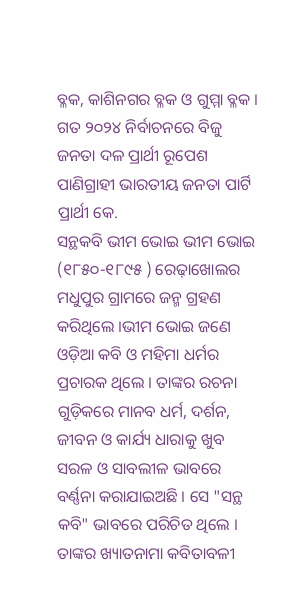ବ୍ଳକ, କାଶିନଗର ବ୍ଳକ ଓ ଗୁମ୍ମା ବ୍ଳକ । ଗତ ୨୦୨୪ ନିର୍ବାଚନରେ ବିଜୁ ଜନତା ଦଳ ପ୍ରାର୍ଥୀ ରୂପେଶ ପାଣିଗ୍ରାହୀ ଭାରତୀୟ ଜନତା ପାର୍ଟି ପ୍ରାର୍ଥୀ କେ.
ସନ୍ଥକବି ଭୀମ ଭୋଇ ଭୀମ ଭୋଇ (୧୮୫୦-୧୮୯୫ ) ରେଢ଼ାଖୋଲର ମଧୁପୁର ଗ୍ରାମରେ ଜନ୍ମ ଗ୍ରହଣ କରିଥିଲେ ।ଭୀମ ଭୋଇ ଜଣେ ଓଡ଼ିଆ କବି ଓ ମହିମା ଧର୍ମର ପ୍ରଚାରକ ଥିଲେ । ତାଙ୍କର ରଚନା ଗୁଡ଼ିକରେ ମାନବ ଧର୍ମ, ଦର୍ଶନ, ଜୀବନ ଓ କାର୍ଯ୍ୟ ଧାରାକୁ ଖୁବ ସରଳ ଓ ସାବଲୀଳ ଭାବରେ ବର୍ଣ୍ଣନା କରାଯାଇଅଛି । ସେ "ସନ୍ଥ କବି" ଭାବରେ ପରିଚିତ ଥିଲେ । ତାଙ୍କର ଖ୍ୟାତନାମା କବିତାବଳୀ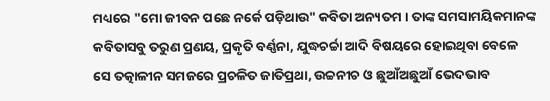ମଧ୍ୟରେ "ମୋ ଜୀବନ ପଛେ ନର୍କେ ପଡ଼ିଥାଉ" କବିତା ଅନ୍ୟତମ । ତାଙ୍କ ସମସାମୟିକମାନଙ୍କ କବିତାସବୁ ତରୁଣ ପ୍ରଣୟ, ପ୍ରକୃତି ବର୍ଣ୍ଣନା, ଯୁଦ୍ଧଚର୍ଚ୍ଚା ଆଦି ବିଷୟରେ ହୋଇଥିବା ବେଳେ ସେ ତତ୍କାଳୀନ ସମଜରେ ପ୍ରଚଳିତ ଜାତିପ୍ରଥା, ଉଚ୍ଚନୀଚ ଓ ଛୁଆଁଅଛୁଆଁ ଭେଦଭାବ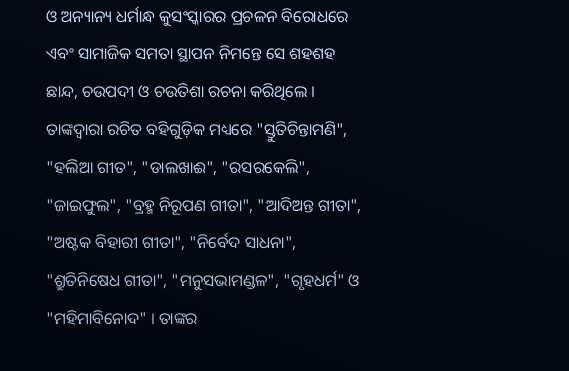ଓ ଅନ୍ୟାନ୍ୟ ଧର୍ମାନ୍ଧ କୁସଂସ୍କାରର ପ୍ରଚଳନ ବିରୋଧରେ ଏବଂ ସାମାଜିକ ସମତା ସ୍ଥାପନ ନିମନ୍ତେ ସେ ଶହଶହ ଛାନ୍ଦ, ଚଉପଦୀ ଓ ଚଉତିଶା ରଚନା କରିଥିଲେ । ତାଙ୍କଦ୍ୱାରା ରଚିତ ବହିଗୁଡ଼ିକ ମଧ୍ୟରେ "ସ୍ତୁତିଚିନ୍ତାମଣି", "ହଲିଆ ଗୀତ", "ଡାଲଖାଈ", "ରସରକେଲି", "ଜାଇଫୁଲ", "ବ୍ରହ୍ମ ନିରୂପଣ ଗୀତା", "ଆଦିଅନ୍ତ ଗୀତା", "ଅଷ୍ଟକ ବିହାରୀ ଗୀତା", "ନିର୍ବେଦ ସାଧନା", "ଶ୍ରୁତିନିଷେଧ ଗୀତା", "ମନୁସଭାମଣ୍ଡଳ", "ଗୃହଧର୍ମ" ଓ "ମହିମାବିନୋଦ" । ତାଙ୍କର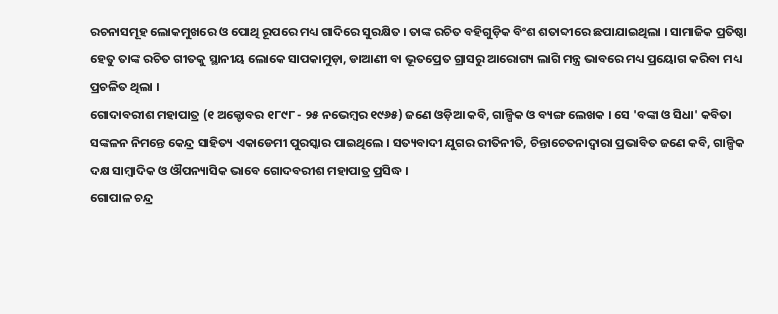ରଚନାସମୂହ ଲୋକମୁଖରେ ଓ ପୋଥି ରୂପରେ ମଧ୍ୟ ଗାଦିରେ ସୁରକ୍ଷିତ । ତାଙ୍କ ରଚିତ ବହିଗୁଡ଼ିକ ବିଂଶ ଶତାବ୍ଦୀରେ ଛପାଯାଇଥିଲା । ସାମାଜିକ ପ୍ରତିଷ୍ଠା ହେତୁ ତାଙ୍କ ରଚିତ ଗୀତକୁ ସ୍ଥାନୀୟ ଲୋକେ ସାପକାମୁଡ଼ା, ଡାଆଣୀ ବା ଭୂତପ୍ରେତ ଗ୍ରାସରୁ ଆରୋଗ୍ୟ ଲାଗି ମନ୍ତ୍ର ଭାବରେ ମଧ୍ୟ ପ୍ରୟୋଗ କରିବା ମଧ୍ୟ ପ୍ରଚଳିତ ଥିଲା ।
ଗୋଦାବରୀଶ ମହାପାତ୍ର (୧ ଅକ୍ଟୋବର ୧୮୯୮ - ୨୫ ନଭେମ୍ବର ୧୯୬୫) ଜଣେ ଓଡ଼ିଆ କବି, ଗାଳ୍ପିକ ଓ ବ୍ୟଙ୍ଗ ଲେଖକ । ସେ 'ବଙ୍କା ଓ ସିଧା' କବିତା ସଙ୍କଳନ ନିମନ୍ତେ କେନ୍ଦ୍ର ସାହିତ୍ୟ ଏକାଡେମୀ ପୁରସ୍କାର ପାଇଥିଲେ । ସତ୍ୟବାଦୀ ଯୁଗର ରୀତିନୀତି, ଚିନ୍ତାଚେତନାଦ୍ୱାରା ପ୍ରଭାବିତ ଜଣେ କବି, ଗାଳ୍ପିକ ଦକ୍ଷ ସାମ୍ବାଦିକ ଓ ଔପନ୍ୟାସିକ ଭାବେ ଗୋଦବରୀଶ ମହାପାତ୍ର ପ୍ରସିଦ୍ଧ ।
ଗୋପାଳ ଚନ୍ଦ୍ର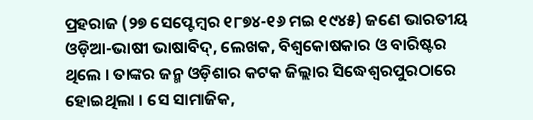ପ୍ରହରାଜ (୨୭ ସେପ୍ଟେମ୍ବର ୧୮୭୪-୧୬ ମଇ ୧୯୪୫) ଜଣେ ଭାରତୀୟ ଓଡ଼ିଆ-ଭାଷୀ ଭାଷାବିଦ୍, ଲେଖକ, ବିଶ୍ୱକୋଷକାର ଓ ବାରିଷ୍ଟର ଥିଲେ । ତାଙ୍କର ଜନ୍ମ ଓଡ଼ିଶାର କଟକ ଜିଲ୍ଲାର ସିଦ୍ଧେଶ୍ୱରପୁରଠାରେ ହୋଇଥିଲା । ସେ ସାମାଜିକ,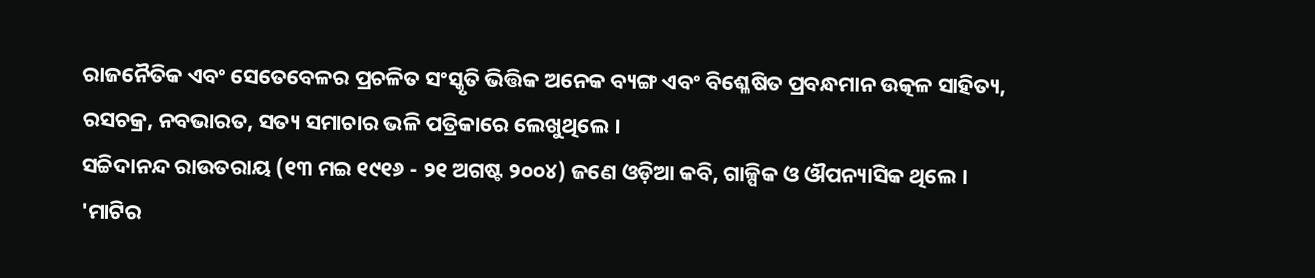ରାଜନୈତିକ ଏବଂ ସେତେବେଳର ପ୍ରଚଳିତ ସଂସ୍କୃତି ଭିତ୍ତିକ ଅନେକ ବ୍ୟଙ୍ଗ ଏବଂ ବିଶ୍ଳେଷିତ ପ୍ରବନ୍ଧମାନ ଉତ୍କଳ ସାହିତ୍ୟ, ରସଚକ୍ର, ନବଭାରତ, ସତ୍ୟ ସମାଚାର ଭଳି ପତ୍ରିକାରେ ଲେଖୁଥିଲେ ।
ସଚ୍ଚିଦାନନ୍ଦ ରାଉତରାୟ (୧୩ ମଇ ୧୯୧୬ - ୨୧ ଅଗଷ୍ଟ ୨୦୦୪) ଜଣେ ଓଡ଼ିଆ କବି, ଗାଳ୍ପିକ ଓ ଔପନ୍ୟାସିକ ଥିଲେ । 'ମାଟିର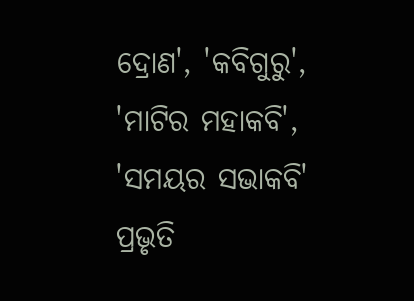ଦ୍ରୋଣ', 'କବିଗୁରୁ', 'ମାଟିର ମହାକବି', 'ସମୟର ସଭାକବି' ପ୍ରଭୃତି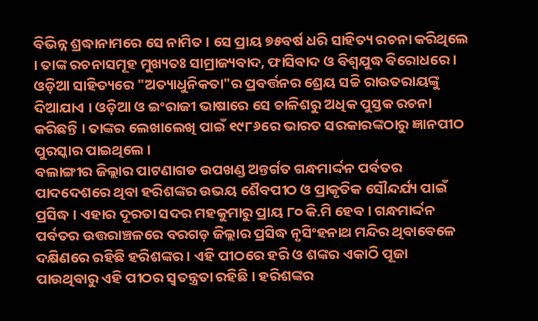ବିଭିନ୍ନ ଶ୍ରଦ୍ଧାନାମରେ ସେ ନାମିତ । ସେ ପ୍ରାୟ ୭୫ବର୍ଷ ଧରି ସାହିତ୍ୟ ରଚନା କରିଥିଲେ । ତାଙ୍କ ରଚନାସମୂହ ମୁଖ୍ୟତଃ ସାମ୍ରାଜ୍ୟବାଦ, ଫାସିବାଦ ଓ ବିଶ୍ୱଯୁଦ୍ଧ ବିରୋଧରେ । ଓଡ଼ିଆ ସାହିତ୍ୟରେ "ଅତ୍ୟାଧୁନିକତା"ର ପ୍ରବର୍ତ୍ତନର ଶ୍ରେୟ ସଚ୍ଚି ରାଉତରାୟଙ୍କୁ ଦିଆଯାଏ । ଓଡ଼ିଆ ଓ ଇଂରାଜୀ ଭାଷାରେ ସେ ଚାଳିଶରୁ ଅଧିକ ପୁସ୍ତକ ରଚନା କରିଛନ୍ତି । ତାଙ୍କର ଲେଖାଲେଖି ପାଇଁ ୧୯୮୬ରେ ଭାରତ ସରକାରଙ୍କଠାରୁ ଜ୍ଞାନପୀଠ ପୁରସ୍କାର ପାଇଥିଲେ ।
ବଲାଙ୍ଗୀର ଜିଲ୍ଲାର ପାଟଣାଗଡ ଉପଖଣ୍ଡ ଅନ୍ତର୍ଗତ ଗନ୍ଧମାର୍ଦ୍ଦନ ପର୍ବତର ପାଦଦେଶରେ ଥିବା ହରିଶଙ୍କର ଉଭୟ ଶୈବପୀଠ ଓ ପ୍ରାକୃତିକ ସୌନ୍ଦର୍ଯ୍ୟ ପାଇଁ ପ୍ରସିଦ୍ଧ । ଏହାର ଦୂରତା ସଦର ମହକୁମାରୁ ପ୍ରାୟ ୮୦ କି.ମି ହେବ । ଗନ୍ଧମାର୍ଦ୍ଦନ ପର୍ବତର ଉତ୍ତରାଞ୍ଚଳରେ ବରଗଡ଼ ଜିଲ୍ଲାର ପ୍ରସିଦ୍ଧ ନୃସିଂହନାଥ ମନ୍ଦିର ଥିବାବେଳେ ଦକ୍ଷିଣରେ ରହିଛି ହରିଶଙ୍କର । ଏହି ପୀଠରେ ହରି ଓ ଶଙ୍କର ଏକାଠି ପୂଜା ପାଉଥିବାରୁ ଏହି ପୀଠର ସ୍ୱତନ୍ତ୍ରତା ରହିଛି । ହରିଶଙ୍କର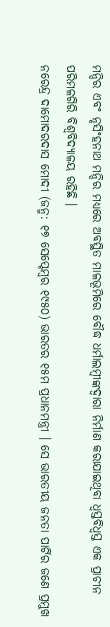ମନ୍ଦିର ଏବଂ ନୃସିଂହନାଥ ମନ୍ଦିର ମଧ୍ୟରେ ଅବସ୍ଥିତ ମାଳଭୂମିରେ ବୌଦ୍ଧ ଧର୍ମାଲମ୍ବୀଙ୍କଦ୍ୱାରା ନିର୍ମାଣ କରାଯାଇଥିବା ଧ୍ୱସ୍ତବିଧ୍ୱସ୍ତ ଏକ ପ୍ରାଚୀନ ପରିମଳଗିରି ବିଶ୍ୱବିଦ୍ୟାଳୟ ରହିଛି ।
ନରେନ୍ଦ୍ର ଦାମୋଦରଦାସ ମୋଦୀ (ଜନ୍ମ: ୧୭ ସେପ୍ଟେମ୍ବର ୧୯୫୦) ଭାରତର ୧୫ମ ପ୍ରଧାନମନ୍ତ୍ରୀ । ସେ ଭାରତୀୟ ଜନତା ପାର୍ଟିର ଜଣେ ପ୍ରମୁଖ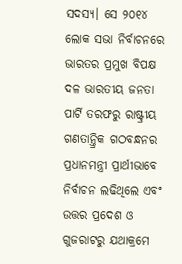ସଦସ୍ୟ। ସେ ୨୦୧୪ ଲୋକ ସଭା ନିର୍ବାଚନରେ ଭାରତର ପ୍ରମୁଖ ବିପକ୍ଷ ଦଳ ଭାରତୀୟ ଜନତା ପାର୍ଟି ତରଫରୁ ରାଷ୍ଟ୍ରୀୟ ଗଣତାନ୍ତ୍ରିକ ଗଠବନ୍ଧନର ପ୍ରଧାନମନ୍ତ୍ରୀ ପ୍ରାର୍ଥୀଭାବେ ନିର୍ବାଚନ ଲଢିଥିଲେ ଏବଂ ଉତ୍ତର ପ୍ରଦେଶ ଓ ଗୁଜରାଟରୁ ଯଥାକ୍ରମେ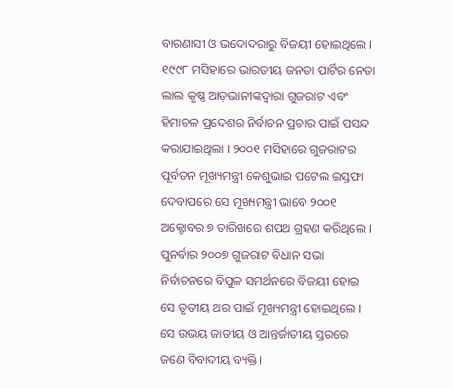ବାରଣାସୀ ଓ ଭଦୋଦରାରୁ ବିଜୟୀ ହୋଇଥିଲେ । ୧୯୯୮ ମସିହାରେ ଭାରତୀୟ ଜନତା ପାର୍ଟିର ନେତା ଲାଲ କୃଷ୍ଣ ଆଡ଼ଭାନୀଙ୍କଦ୍ୱାରା ଗୁଜରାଟ ଏବଂ ହିମାଚଳ ପ୍ରଦେଶର ନିର୍ବାଚନ ପ୍ରଚାର ପାଇଁ ପସନ୍ଦ କରାଯାଇଥିଲା । ୨୦୦୧ ମସିହାରେ ଗୁଜରାଟର ପୂର୍ବତନ ମୂଖ୍ୟମନ୍ତ୍ରୀ କେଶୁଭାଇ ପଟେଲ ଇସ୍ତଫା ଦେବାପରେ ସେ ମୂଖ୍ୟମନ୍ତ୍ରୀ ଭାବେ ୨୦୦୧ ଅକ୍ଟୋବର ୭ ତାରିଖରେ ଶପଥ ଗ୍ରହଣ କରିଥିଲେ । ପୁନର୍ବାର ୨୦୦୭ ଗୁଜରାଟ ବିଧାନ ସଭା ନିର୍ବାଚନରେ ବିପୁଳ ସମର୍ଥନରେ ବିଜୟୀ ହୋଇ ସେ ତୃତୀୟ ଥର ପାଇଁ ମୂଖ୍ୟମନ୍ତ୍ରୀ ହୋଇଥିଲେ । ସେ ଉଭୟ ଜାତୀୟ ଓ ଆନ୍ତର୍ଜାତୀୟ ସ୍ତରରେ ଜଣେ ବିବାଦୀୟ ବ୍ୟକ୍ତି।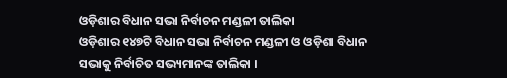ଓଡ଼ିଶାର ବିଧାନ ସଭା ନିର୍ବାଚନ ମଣ୍ଡଳୀ ତାଲିକା
ଓଡ଼ିଶାର ୧୪୭ଟି ବିଧାନ ସଭା ନିର୍ବାଚନ ମଣ୍ଡଳୀ ଓ ଓଡ଼ିଶା ବିଧାନ ସଭାକୁ ନିର୍ବାଚିତ ସଭ୍ୟମାନଙ୍କ ତାଲିକା ।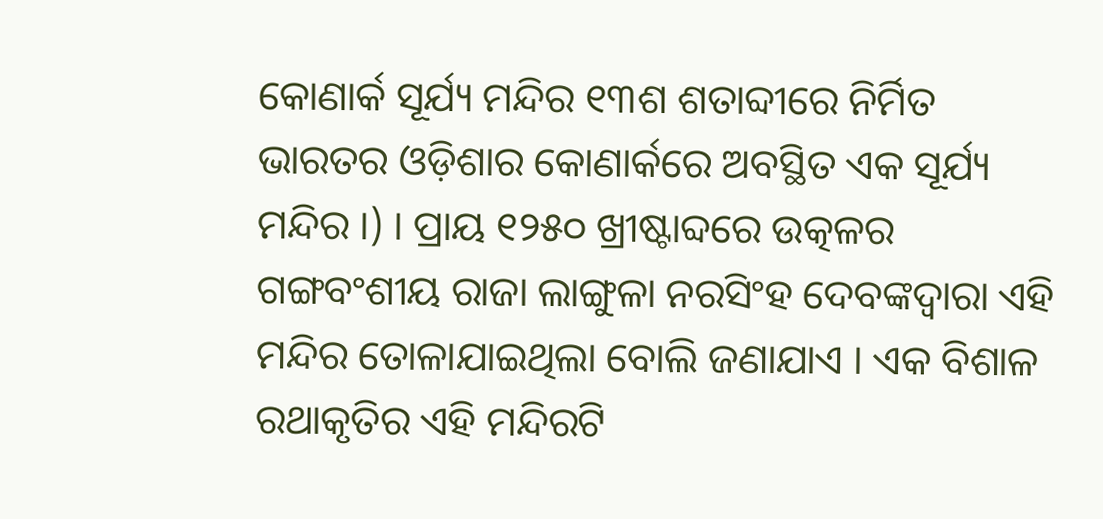କୋଣାର୍କ ସୂର୍ଯ୍ୟ ମନ୍ଦିର ୧୩ଶ ଶତାବ୍ଦୀରେ ନିର୍ମିତ ଭାରତର ଓଡ଼ିଶାର କୋଣାର୍କରେ ଅବସ୍ଥିତ ଏକ ସୂର୍ଯ୍ୟ ମନ୍ଦିର ।) । ପ୍ରାୟ ୧୨୫୦ ଖ୍ରୀଷ୍ଟାବ୍ଦରେ ଉତ୍କଳର ଗଙ୍ଗବଂଶୀୟ ରାଜା ଲାଙ୍ଗୁଳା ନରସିଂହ ଦେବଙ୍କଦ୍ୱାରା ଏହି ମନ୍ଦିର ତୋଳାଯାଇଥିଲା ବୋଲି ଜଣାଯାଏ । ଏକ ବିଶାଳ ରଥାକୃତିର ଏହି ମନ୍ଦିରଟି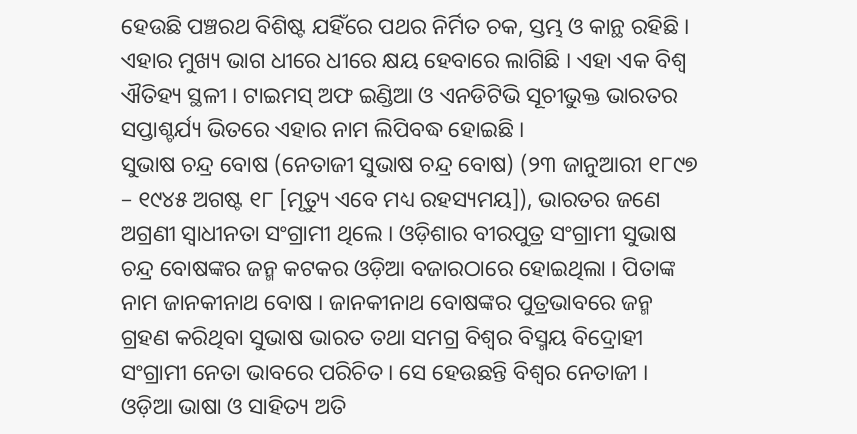ହେଉଛି ପଞ୍ଚରଥ ବିଶିଷ୍ଟ ଯହିଁରେ ପଥର ନିର୍ମିତ ଚକ, ସ୍ତମ୍ଭ ଓ କାନ୍ଥ ରହିଛି । ଏହାର ମୁଖ୍ୟ ଭାଗ ଧୀରେ ଧୀରେ କ୍ଷୟ ହେବାରେ ଲାଗିଛି । ଏହା ଏକ ବିଶ୍ୱ ଐତିହ୍ୟ ସ୍ଥଳୀ । ଟାଇମସ୍ ଅଫ ଇଣ୍ଡିଆ ଓ ଏନଡିଟିଭି ସୂଚୀଭୁକ୍ତ ଭାରତର ସପ୍ତାଶ୍ଚର୍ଯ୍ୟ ଭିତରେ ଏହାର ନାମ ଲିପିବଦ୍ଧ ହୋଇଛି ।
ସୁଭାଷ ଚନ୍ଦ୍ର ବୋଷ (ନେତାଜୀ ସୁଭାଷ ଚନ୍ଦ୍ର ବୋଷ) (୨୩ ଜାନୁଆରୀ ୧୮୯୭ – ୧୯୪୫ ଅଗଷ୍ଟ ୧୮ [ମୃତ୍ୟୁ ଏବେ ମଧ୍ୟ ରହସ୍ୟମୟ]), ଭାରତର ଜଣେ ଅଗ୍ରଣୀ ସ୍ୱାଧୀନତା ସଂଗ୍ରାମୀ ଥିଲେ । ଓଡ଼ିଶାର ବୀରପୁତ୍ର ସଂଗ୍ରାମୀ ସୁଭାଷ ଚନ୍ଦ୍ର ବୋଷଙ୍କର ଜନ୍ମ କଟକର ଓଡ଼ିଆ ବଜାରଠାରେ ହୋଇଥିଲା । ପିତାଙ୍କ ନାମ ଜାନକୀନାଥ ବୋଷ । ଜାନକୀନାଥ ବୋଷଙ୍କର ପୁତ୍ରଭାବରେ ଜନ୍ମ ଗ୍ରହଣ କରିଥିବା ସୁଭାଷ ଭାରତ ତଥା ସମଗ୍ର ବିଶ୍ୱର ବିସ୍ମୟ ବିଦ୍ରୋହୀ ସଂଗ୍ରାମୀ ନେତା ଭାବରେ ପରିଚିତ । ସେ ହେଉଛନ୍ତି ବିଶ୍ୱର ନେତାଜୀ ।
ଓଡ଼ିଆ ଭାଷା ଓ ସାହିତ୍ୟ ଅତି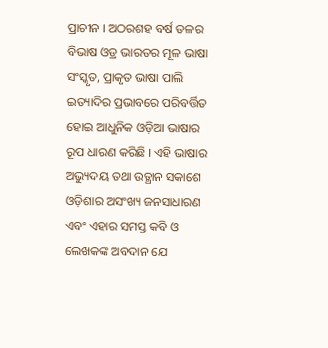ପ୍ରାଚୀନ । ଅଠରଶହ ବର୍ଷ ତଳର ବିଭାଷ ଓଡ୍ର ଭାରତର ମୂଳ ଭାଷା ସଂସ୍କୃତ, ପ୍ରାକୃତ ଭାଷା ପାଲି ଇତ୍ୟାଦିର ପ୍ରଭାବରେ ପରିବର୍ତ୍ତିତ ହୋଇ ଆଧୁନିକ ଓଡ଼ିଆ ଭାଷାର ରୂପ ଧାରଣ କରିଛି । ଏହି ଭାଷାର ଅଭ୍ୟୁଦୟ ତଥା ଉତ୍ଥାନ ସକାଶେ ଓଡ଼ିଶାର ଅସଂଖ୍ୟ ଜନସାଧାରଣ ଏବଂ ଏହାର ସମସ୍ତ କବି ଓ ଲେଖକଙ୍କ ଅବଦାନ ଯେ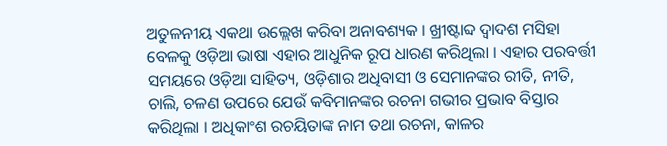ଅତୁଳନୀୟ ଏକଥା ଉଲ୍ଲେଖ କରିବା ଅନାବଶ୍ୟକ । ଖ୍ରୀଷ୍ଟାବ୍ଦ ଦ୍ୱାଦଶ ମସିହା ବେଳକୁ ଓଡ଼ିଆ ଭାଷା ଏହାର ଆଧୁନିକ ରୂପ ଧାରଣ କରିଥିଲା । ଏହାର ପରବର୍ତ୍ତୀ ସମୟରେ ଓଡ଼ିଆ ସାହିତ୍ୟ, ଓଡ଼ିଶାର ଅଧିବାସୀ ଓ ସେମାନଙ୍କର ରୀତି, ନୀତି, ଚାଲି, ଚଳଣ ଉପରେ ଯେଉଁ କବିମାନଙ୍କର ରଚନା ଗଭୀର ପ୍ରଭାବ ବିସ୍ତାର କରିଥିଲା । ଅଧିକାଂଶ ରଚୟିତାଙ୍କ ନାମ ତଥା ରଚନା, କାଳର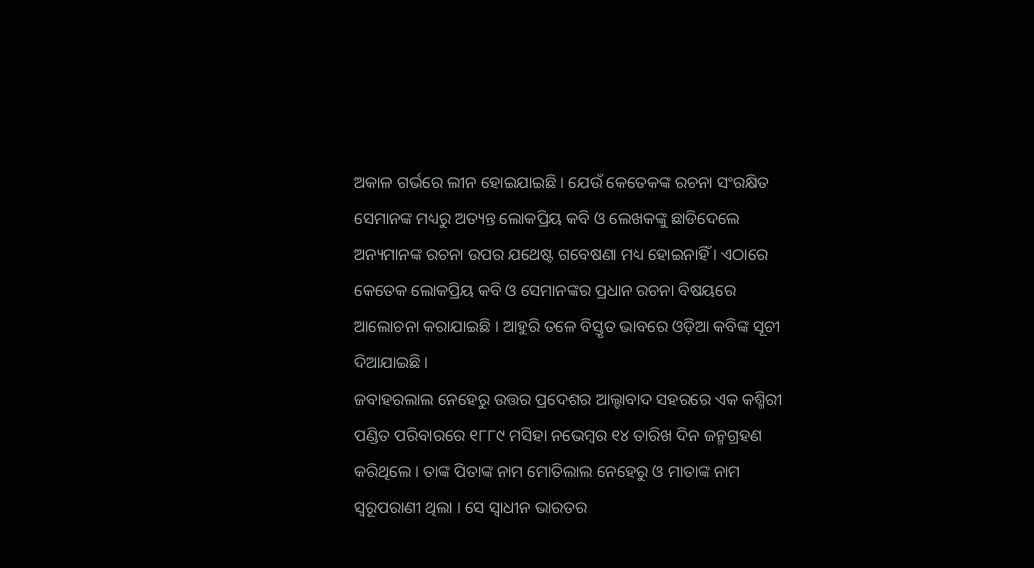ଅକାଳ ଗର୍ଭରେ ଲୀନ ହୋଇଯାଇଛି । ଯେଉଁ କେତେକଙ୍କ ରଚନା ସଂରକ୍ଷିତ ସେମାନଙ୍କ ମଧ୍ୟରୁ ଅତ୍ୟନ୍ତ ଲୋକପ୍ରିୟ କବି ଓ ଲେଖକଙ୍କୁ ଛାଡିଦେଲେ ଅନ୍ୟମାନଙ୍କ ରଚନା ଉପର ଯଥେଷ୍ଟ ଗବେଷଣା ମଧ୍ୟ ହୋଇନାହିଁ । ଏଠାରେ କେତେକ ଲୋକପ୍ରିୟ କବି ଓ ସେମାନଙ୍କର ପ୍ରଧାନ ରଚନା ବିଷୟରେ ଆଲୋଚନା କରାଯାଇଛି । ଆହୁରି ତଳେ ବିସ୍ତୃତ ଭାବରେ ଓଡ଼ିଆ କବିଙ୍କ ସୂଚୀ ଦିଆଯାଇଛି ।
ଜବାହରଲାଲ ନେହେରୁ ଉତ୍ତର ପ୍ରଦେଶର ଆଲ୍ହାବାଦ ସହରରେ ଏକ କଶ୍ମିରୀ ପଣ୍ଡିତ ପରିବାରରେ ୧୮୮୯ ମସିହା ନଭେମ୍ବର ୧୪ ତାରିଖ ଦିନ ଜନ୍ମଗ୍ରହଣ କରିଥିଲେ । ତାଙ୍କ ପିତାଙ୍କ ନାମ ମୋତିଲାଲ ନେହେରୁ ଓ ମାତାଙ୍କ ନାମ ସ୍ୱରୂପରାଣୀ ଥିଲା । ସେ ସ୍ୱାଧୀନ ଭାରତର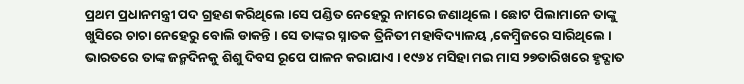ପ୍ରଥମ ପ୍ରଧାନମନ୍ତ୍ରୀ ପଦ ଗ୍ରହଣ କରିଥିଲେ ।ସେ ପଣ୍ଡିତ ନେହେରୁ ନାମରେ ଜଣାଥିଲେ । ଛୋଟ ପିଲାମାନେ ତାଙ୍କୁ ଖୁସିରେ ଚାଚା ନେହେରୁ ବୋଲି ଡାକନ୍ତି । ସେ ତାଙ୍କର ସ୍ନାତକ ତ୍ରିନିତୀ ମହାବିଦ୍ୟାଳୟ ,କେମ୍ବ୍ରିଜରେ ସାରିଥିଲେ । ଭାରତରେ ତାଙ୍କ ଜନ୍ମଦିନକୁ ଶିଶୁ ଦିବସ ରୂପେ ପାଳନ କରାଯାଏ । ୧୯୬୪ ମସିହା ମଇ ମାସ ୨୭ତାରିଖରେ ହୃଦ୍ଘାତ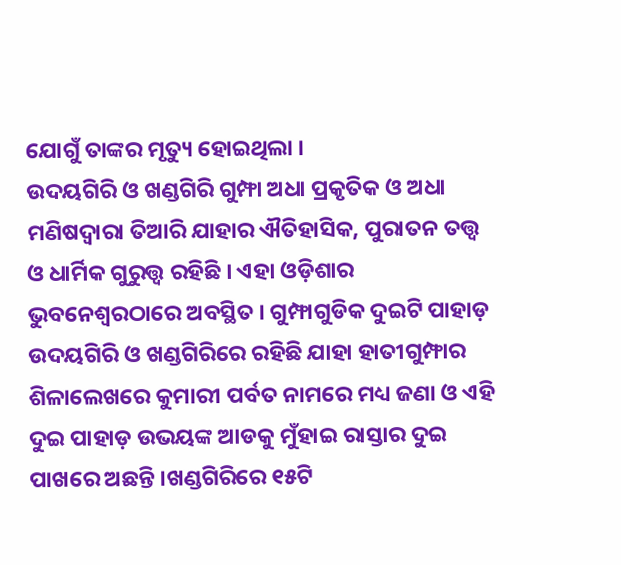ଯୋଗୁଁ ତାଙ୍କର ମୃତ୍ୟୁ ହୋଇଥିଲା ।
ଉଦୟଗିରି ଓ ଖଣ୍ଡଗିରି ଗୁମ୍ଫା ଅଧା ପ୍ରକୃତିକ ଓ ଅଧା ମଣିଷଦ୍ୱାରା ତିଆରି ଯାହାର ଐତିହାସିକ, ପୁରାତନ ତତ୍ତ୍ୱ ଓ ଧାର୍ମିକ ଗୁରୁତ୍ତ୍ୱ ରହିଛି । ଏହା ଓଡ଼ିଶାର ଭୁବନେଶ୍ୱରଠାରେ ଅବସ୍ଥିତ । ଗୁମ୍ଫାଗୁଡିକ ଦୁଇଟି ପାହାଡ଼ ଉଦୟଗିରି ଓ ଖଣ୍ଡଗିରିରେ ରହିଛି ଯାହା ହାତୀଗୁମ୍ଫାର ଶିଳାଲେଖରେ କୁମାରୀ ପର୍ବତ ନାମରେ ମଧ୍ୟ ଜଣା ଓ ଏହି ଦୁଇ ପାହାଡ଼ ଉଭୟଙ୍କ ଆଡକୁ ମୁଁହାଇ ରାସ୍ତାର ଦୁଇ ପାଖରେ ଅଛନ୍ତି ।ଖଣ୍ଡଗିରିରେ ୧୫ଟି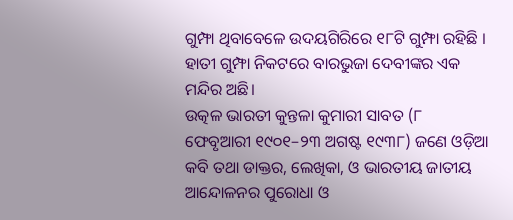ଗୁମ୍ଫା ଥିବାବେଳେ ଉଦୟଗିରିରେ ୧୮ଟି ଗୁମ୍ଫା ରହିଛି । ହାତୀ ଗୁମ୍ଫା ନିକଟରେ ବାରଭୁଜା ଦେବୀଙ୍କର ଏକ ମନ୍ଦିର ଅଛି।
ଉତ୍କଳ ଭାରତୀ କୁନ୍ତଳା କୁମାରୀ ସାବତ (୮ ଫେବୃଆରୀ ୧୯୦୧–୨୩ ଅଗଷ୍ଟ ୧୯୩୮) ଜଣେ ଓଡ଼ିଆ କବି ତଥା ଡାକ୍ତର, ଲେଖିକା, ଓ ଭାରତୀୟ ଜାତୀୟ ଆନ୍ଦୋଳନର ପୁରୋଧା ଓ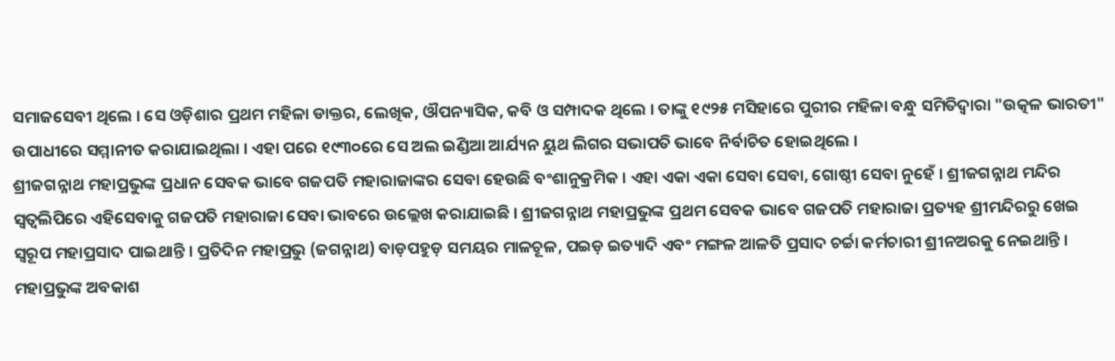ସମାଜସେବୀ ଥିଲେ । ସେ ଓଡ଼ିଶାର ପ୍ରଥମ ମହିଳା ଡାକ୍ତର, ଲେଖିକ, ଔପନ୍ୟାସିକ, କବି ଓ ସମ୍ପାଦକ ଥିଲେ । ତାଙ୍କୁ ୧୯୨୫ ମସିହାରେ ପୁରୀର ମହିଳା ବନ୍ଧୁ ସମିତିଦ୍ୱାରା "ଉତ୍କଳ ଭାରତୀ" ଉପାଧୀରେ ସମ୍ମାନୀତ କରାଯାଇଥିଲା । ଏହା ପରେ ୧୯୩୦ରେ ସେ ଅଲ ଇଣ୍ଡିଆ ଆର୍ଯ୍ୟନ ୟୁଥ ଲିଗର ସଭାପତି ଭାବେ ନିର୍ବାଚିତ ହୋଇଥିଲେ ।
ଶ୍ରୀଜଗନ୍ନାଥ ମହାପ୍ରଭୁଙ୍କ ପ୍ରଧାନ ସେବକ ଭାବେ ଗଜପତି ମହାରାଜାଙ୍କର ସେବା ହେଉଛି ବଂଶାନୁକ୍ରମିକ । ଏହା ଏକା ଏକା ସେବା ସେବା, ଗୋଷ୍ଠୀ ସେବା ନୁହେଁ । ଶ୍ରୀଜଗନ୍ନାଥ ମନ୍ଦିର ସ୍ୱତ୍ୱଲିପିରେ ଏହିସେବାକୁ ଗଜପତି ମହାରାଜା ସେବା ଭାବରେ ଉଲ୍ଲେଖ କରାଯାଇଛି । ଶ୍ରୀଜଗନ୍ନାଥ ମହାପ୍ରଭୁଙ୍କ ପ୍ରଥମ ସେବକ ଭାବେ ଗଜପତି ମହାରାଜା ପ୍ରତ୍ୟହ ଶ୍ରୀମନ୍ଦିରରୁ ଖେଇ ସ୍ୱରୂପ ମହାପ୍ରସାଦ ପାଇଥାନ୍ତି । ପ୍ରତିଦିନ ମହାପ୍ରଭୁ (ଜଗନ୍ନାଥ) ବାଡ଼ପହୁଡ଼ ସମୟର ମାଳଚୂଳ, ପଇଡ଼ ଇତ୍ୟାଦି ଏବଂ ମଙ୍ଗଳ ଆଳତି ପ୍ରସାଦ ଚର୍ଚ୍ଚା କର୍ମଚାରୀ ଶ୍ରୀନଅରକୁ ନେଇଥାନ୍ତି । ମହାପ୍ରଭୁଙ୍କ ଅବକାଶ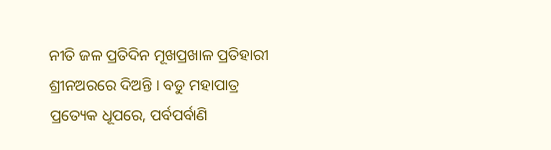ନୀତି ଜଳ ପ୍ରତିଦିନ ମୂଖପ୍ରଖାଳ ପ୍ରତିହାରୀ ଶ୍ରୀନଅରରେ ଦିଅନ୍ତି । ବଡୁ ମହାପାତ୍ର ପ୍ରତ୍ୟେକ ଧୂପରେ, ପର୍ବପର୍ବାଣି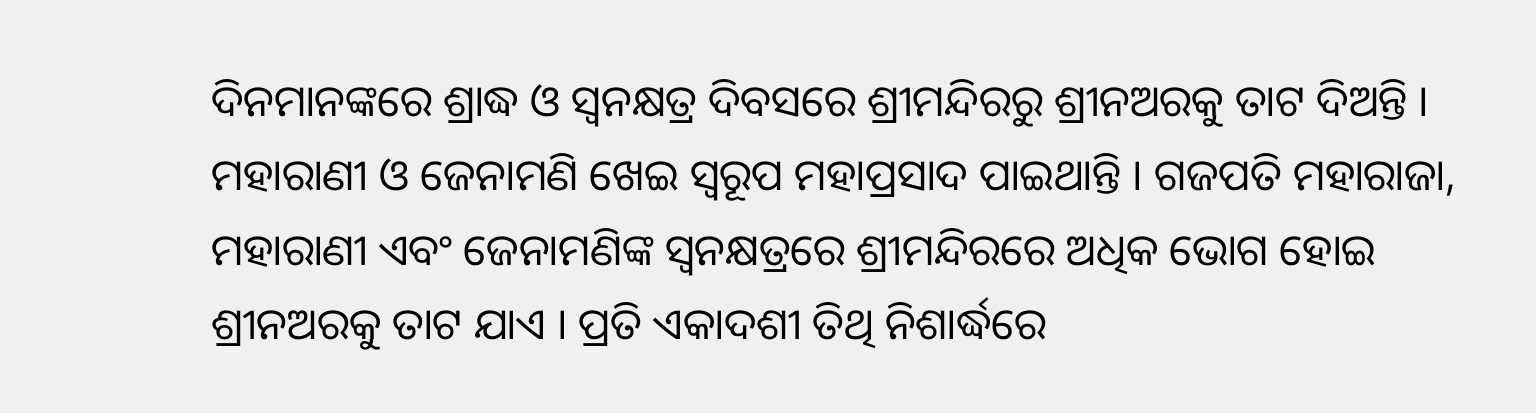ଦିନମାନଙ୍କରେ ଶ୍ରାଦ୍ଧ ଓ ସ୍ୱନକ୍ଷତ୍ର ଦିବସରେ ଶ୍ରୀମନ୍ଦିରରୁ ଶ୍ରୀନଅରକୁ ତାଟ ଦିଅନ୍ତି । ମହାରାଣୀ ଓ ଜେନାମଣି ଖେଇ ସ୍ୱରୂପ ମହାପ୍ରସାଦ ପାଇଥାନ୍ତି । ଗଜପତି ମହାରାଜା, ମହାରାଣୀ ଏବଂ ଜେନାମଣିଙ୍କ ସ୍ୱନକ୍ଷତ୍ରରେ ଶ୍ରୀମନ୍ଦିରରେ ଅଧିକ ଭୋଗ ହୋଇ ଶ୍ରୀନଅରକୁ ତାଟ ଯାଏ । ପ୍ରତି ଏକାଦଶୀ ତିଥି ନିଶାର୍ଦ୍ଧରେ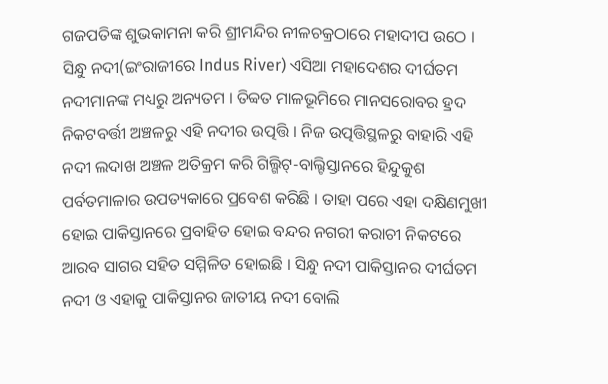ଗଜପତିଙ୍କ ଶୁଭକାମନା କରି ଶ୍ରୀମନ୍ଦିର ନୀଳଚକ୍ରଠାରେ ମହାଦୀପ ଉଠେ ।
ସିନ୍ଧୁ ନଦୀ(ଇଂରାଜୀରେ Indus River) ଏସିଆ ମହାଦେଶର ଦୀର୍ଘତମ ନଦୀମାନଙ୍କ ମଧ୍ୟରୁ ଅନ୍ୟତମ । ତିବ୍ବତ ମାଳଭୂମିରେ ମାନସରୋବର ହ୍ରଦ ନିକଟବର୍ତ୍ତୀ ଅଞ୍ଚଳରୁ ଏହି ନଦୀର ଉତ୍ପତ୍ତି । ନିଜ ଉତ୍ପତ୍ତିସ୍ଥଳରୁ ବାହାରି ଏହି ନଦୀ ଲଦାଖ ଅଞ୍ଚଳ ଅତିକ୍ରମ କରି ଗିଲ୍ଗିଟ୍-ବାଲ୍ଟିସ୍ତାନରେ ହିନ୍ଦୁକୁଶ ପର୍ବତମାଳାର ଉପତ୍ୟକାରେ ପ୍ରବେଶ କରିଛି । ତାହା ପରେ ଏହା ଦକ୍ଷିଣମୁଖୀ ହୋଇ ପାକିସ୍ତାନରେ ପ୍ରବାହିତ ହୋଇ ବନ୍ଦର ନଗରୀ କରାଚୀ ନିକଟରେ ଆରବ ସାଗର ସହିତ ସମ୍ମିଳିତ ହୋଇଛି । ସିନ୍ଧୁ ନଦୀ ପାକିସ୍ତାନର ଦୀର୍ଘତମ ନଦୀ ଓ ଏହାକୁ ପାକିସ୍ତାନର ଜାତୀୟ ନଦୀ ବୋଲି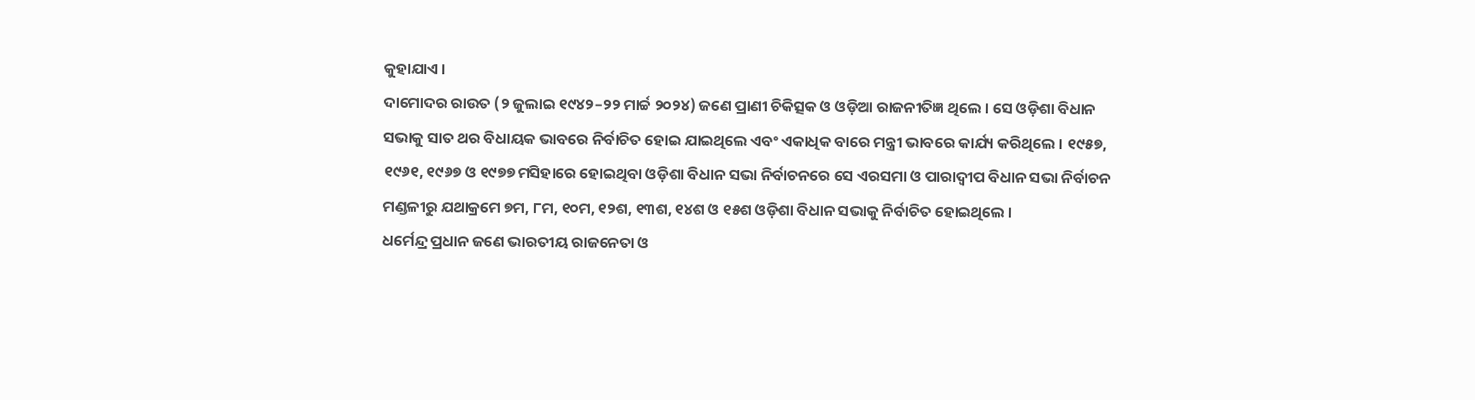କୁହାଯାଏ ।
ଦାମୋଦର ରାଉତ (୨ ଜୁଲାଇ ୧୯୪୨–୨୨ ମାର୍ଚ୍ଚ ୨୦୨୪) ଜଣେ ପ୍ରାଣୀ ଚିକିତ୍ସକ ଓ ଓଡ଼ିଆ ରାଜନୀତିଜ୍ଞ ଥିଲେ । ସେ ଓଡ଼ିଶା ବିଧାନ ସଭାକୁ ସାତ ଥର ବିଧାୟକ ଭାବରେ ନିର୍ବାଚିତ ହୋଇ ଯାଇଥିଲେ ଏବଂ ଏକାଧିକ ବାରେ ମନ୍ତ୍ରୀ ଭାବରେ କାର୍ଯ୍ୟ କରିଥିଲେ । ୧୯୫୭, ୧୯୬୧, ୧୯୬୭ ଓ ୧୯୭୭ ମସିହାରେ ହୋଇଥିବା ଓଡ଼ିଶା ବିଧାନ ସଭା ନିର୍ବାଚନରେ ସେ ଏରସମା ଓ ପାରାଦ୍ୱୀପ ବିଧାନ ସଭା ନିର୍ବାଚନ ମଣ୍ଡଳୀରୁ ଯଥାକ୍ରମେ ୭ମ, ୮ମ, ୧୦ମ, ୧୨ଶ, ୧୩ଶ, ୧୪ଶ ଓ ୧୫ଶ ଓଡ଼ିଶା ବିଧାନ ସଭାକୁ ନିର୍ବାଚିତ ହୋଇଥିଲେ ।
ଧର୍ମେନ୍ଦ୍ର ପ୍ରଧାନ ଜଣେ ଭାରତୀୟ ରାଜନେତା ଓ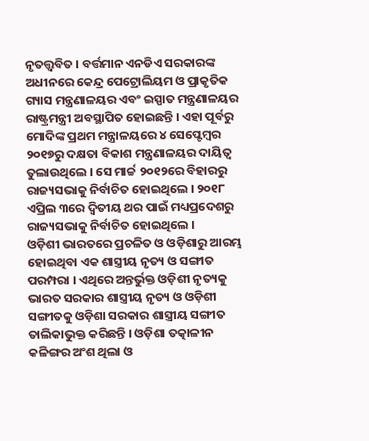ନୃତତ୍ତ୍ୱବିତ । ବର୍ତ୍ତମାନ ଏନଡିଏ ସରକାରଙ୍କ ଅଧୀନରେ କେନ୍ଦ୍ର ପେଟ୍ରୋଲିୟମ ଓ ପ୍ରାକୃତିକ ଗ୍ୟାସ ମନ୍ତ୍ରଣାଳୟର ଏବଂ ଇସ୍ପାତ ମନ୍ତ୍ରଣାଳୟର ରାଷ୍ଟ୍ରମନ୍ତ୍ରୀ ଅବସ୍ଥାପିତ ହୋଇଛନ୍ତି । ଏହା ପୂର୍ବରୁ ମୋଦିଙ୍କ ପ୍ରଥମ ମନ୍ତ୍ରାଳୟରେ ୪ ସେପ୍ଟେମ୍ବର ୨୦୧୭ରୁ ଦକ୍ଷତା ବିକାଶ ମନ୍ତ୍ରଣାଳୟର ଦାୟିତ୍ୱ ତୁଲାଉଥିଲେ । ସେ ମାର୍ଚ୍ଚ ୨୦୧୨ରେ ବିହାରରୁ ରାଜ୍ୟସଭାକୁ ନିର୍ବାଚିତ ହୋଇଥିଲେ । ୨୦୧୮ ଏପ୍ରିଲ ୩ରେ ଦ୍ୱିତୀୟ ଥର ପାଇଁ ମଧ୍ୟପ୍ରଦେଶରୁ ରାଜ୍ୟସଭାକୁ ନିର୍ବାଚିତ ହୋଇଥିଲେ ।
ଓଡ଼ିଶୀ ଭାରତରେ ପ୍ରଚଳିତ ଓ ଓଡ଼ିଶାରୁ ଆରମ୍ଭ ହୋଇଥିବା ଏକ ଶାସ୍ତ୍ରୀୟ ନୃତ୍ୟ ଓ ସଙ୍ଗୀତ ପରମ୍ପରା । ଏଥିରେ ଅନ୍ତର୍ଭୁକ୍ତ ଓଡ଼ିଶୀ ନୃତ୍ୟକୁ ଭାରତ ସରକାର ଶାସ୍ତ୍ରୀୟ ନୃତ୍ୟ ଓ ଓଡ଼ିଶୀ ସଙ୍ଗୀତକୁ ଓଡ଼ିଶା ସରକାର ଶାସ୍ତ୍ରୀୟ ସଙ୍ଗୀତ ତାଲିକାଭୁକ୍ତ କରିଛନ୍ତି । ଓଡ଼ିଶା ତତ୍କାଳୀନ କଳିଙ୍ଗର ଅଂଶ ଥିଲା ଓ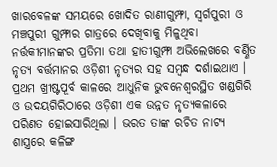ଖାରବେଳଙ୍କ ସମୟରେ ଖୋଦିତ ରାଣୀଗୁମ୍ଫା, ସ୍ୱର୍ଗପୁରୀ ଓ ମଞ୍ଚପୁରୀ ଗୁମ୍ଫାର ଗାତ୍ରରେ ଦେଖିବାକୁ ମିଳୁଥିବା ନର୍ତ୍ତକୀମାନଙ୍କର ପ୍ରତିମା ତଥା ହାତୀଗୁମ୍ଫା ଅଭିଲେଖରେ ବର୍ଣ୍ଣିତ ନୃତ୍ୟ ବର୍ତ୍ତମାନର ଓଡ଼ିଶୀ ନୃତ୍ୟର ସହ ସମ୍ବନ୍ଧ ଦର୍ଶାଇଥାଏ । ପ୍ରଥମ ଖ୍ରୀଷ୍ଟପୂର୍ବ କାଳରେ ଆଧୁନିକ ଭୁବନେଶ୍ୱରସ୍ଥିତ ଖଣ୍ଡଗିରି ଓ ଉଦୟଗିରିଠାରେ ଓଡ଼ିଶୀ ଏକ ଉନ୍ନତ ନୃତ୍ୟକଳାରେ ପରିଣତ ହୋଇସାରିଥିଲା । ଭରତ ତାଙ୍କ ରଚିତ ନାଟ୍ୟ ଶାସ୍ତ୍ରରେ କଳିଙ୍ଗ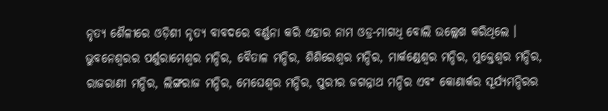ନୃତ୍ୟ ଶୈଳୀରେ ଓଡ଼ିଶୀ ନୃତ୍ୟ ବାବଦରେ ବର୍ଣ୍ଣନା କରି ଏହାର ନାମ ଓଡ୍ର-ମାଗଧି ବୋଲି ଉଲ୍ଲେଖ କରିଥିଲେ । ଭୁବନେଶ୍ୱରର ପର୍ଶୁରାମେଶ୍ୱର ମନ୍ଦିର, ବୈତାଳ ମନ୍ଦିର, ଶିଶିରେଶ୍ୱର ମନ୍ଦିର, ମାର୍କଣ୍ଡେଶ୍ୱର ମନ୍ଦିର, ମୁକ୍ତେଶ୍ୱର ମନ୍ଦିର, ରାଜରାଣୀ ମନ୍ଦିର, ଲିଙ୍ଗରାଜ ମନ୍ଦିର, ମେଘେଶ୍ୱର ମନ୍ଦିର, ପୁରୀର ଜଗନ୍ନାଥ ମନ୍ଦିର ଏବଂ କୋଣାର୍କର ସୂର୍ଯ୍ୟମନ୍ଦିରର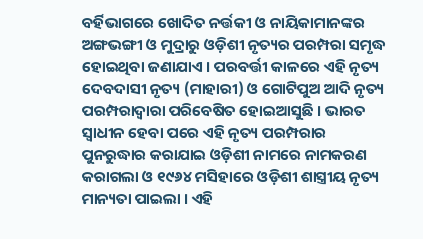ବର୍ହିଭାଗରେ ଖୋଦିତ ନର୍ତ୍ତକୀ ଓ ନାୟିକାମାନଙ୍କର ଅଙ୍ଗଭଙ୍ଗୀ ଓ ମୁଦ୍ରାରୁ ଓଡ଼ିଶୀ ନୃତ୍ୟର ପରମ୍ପରା ସମୃଦ୍ଧ ହୋଇଥିବା ଜଣାଯାଏ । ପରବର୍ତ୍ତୀ କାଳରେ ଏହି ନୃତ୍ୟ ଦେବଦାସୀ ନୃତ୍ୟ (ମାହାରୀ) ଓ ଗୋଟିପୁଅ ଆଦି ନୃତ୍ୟ ପରମ୍ପରାଦ୍ୱାରା ପରିବେଷିତ ହୋଇଆସୁଛି । ଭାରତ ସ୍ୱାଧୀନ ହେବା ପରେ ଏହି ନୃତ୍ୟ ପରମ୍ପରାର ପୁନରୁଦ୍ଧାର କରାଯାଇ ଓଡ଼ିଶୀ ନାମରେ ନାମକରଣ କରାଗଲା ଓ ୧୯୬୪ ମସିହାରେ ଓଡ଼ିଶୀ ଶାସ୍ତ୍ରୀୟ ନୃତ୍ୟ ମାନ୍ୟତା ପାଇଲା । ଏହି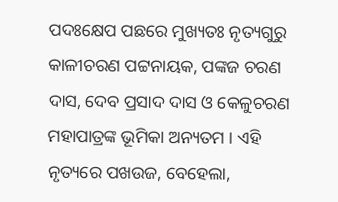ପଦଃକ୍ଷେପ ପଛରେ ମୁଖ୍ୟତଃ ନୃତ୍ୟଗୁରୁ କାଳୀଚରଣ ପଟ୍ଟନାୟକ, ପଙ୍କଜ ଚରଣ ଦାସ, ଦେବ ପ୍ରସାଦ ଦାସ ଓ କେଳୁଚରଣ ମହାପାତ୍ରଙ୍କ ଭୂମିକା ଅନ୍ୟତମ । ଏହି ନୃତ୍ୟରେ ପଖଉଜ, ବେହେଲା,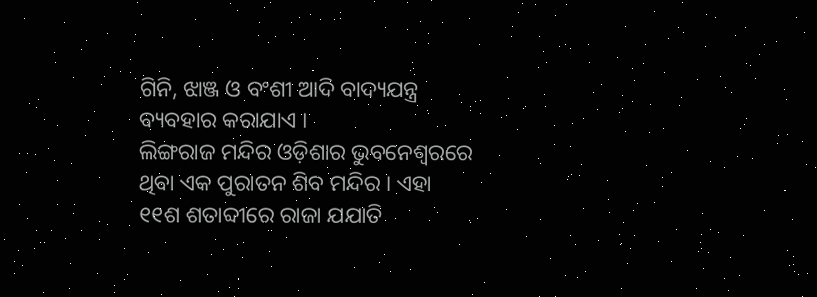ଗିନି, ଝାଞ୍ଜ ଓ ବଂଶୀ ଆଦି ବାଦ୍ୟଯନ୍ତ୍ର ବ୍ୟବହାର କରାଯାଏ ।
ଲିଙ୍ଗରାଜ ମନ୍ଦିର ଓଡ଼ିଶାର ଭୁବନେଶ୍ୱରରେ ଥିବା ଏକ ପୁରାତନ ଶିବ ମନ୍ଦିର । ଏହା ୧୧ଶ ଶତାବ୍ଦୀରେ ରାଜା ଯଯାତି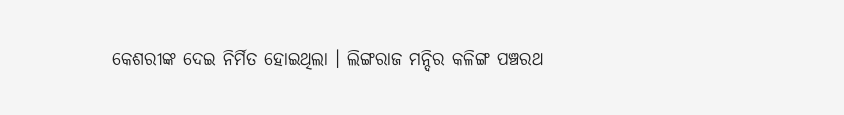କେଶରୀଙ୍କ ଦେଇ ନିର୍ମିତ ହୋଇଥିଲା । ଲିଙ୍ଗରାଜ ମନ୍ଦିର କଳିଙ୍ଗ ପଞ୍ଚରଥ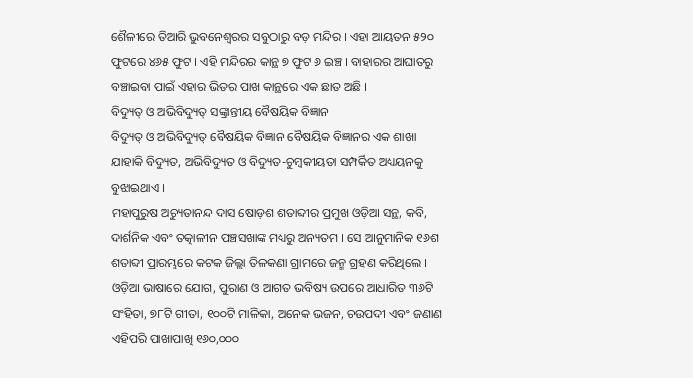ଶୈଳୀରେ ତିଆରି ଭୁବନେଶ୍ୱରର ସବୁଠାରୁ ବଡ଼ ମନ୍ଦିର । ଏହା ଆୟତନ ୫୨୦ ଫୁଟରେ ୪୬୫ ଫୁଟ । ଏହି ମନ୍ଦିରର କାନ୍ଥ ୭ ଫୁଟ ୬ ଇଞ୍ଚ । ବାହାରର ଆଘାତରୁ ବଞ୍ଚାଇବା ପାଇଁ ଏହାର ଭିତର ପାଖ କାନ୍ଥରେ ଏକ ଛାତ ଅଛି ।
ବିଦ୍ୟୁତ୍ ଓ ଅଭିବିଦ୍ୟୁତ୍ ସଙ୍କ୍ରାନ୍ତୀୟ ବୈଷୟିକ ବିଜ୍ଞାନ
ବିଦ୍ୟୁତ୍ ଓ ଅଭିବିଦ୍ୟୁତ୍ ବୈଷୟିକ ବିଜ୍ଞାନ ବୈଷୟିକ ବିଜ୍ଞାନର ଏକ ଶାଖା ଯାହାକି ବିଦ୍ୟୁତ, ଅଭିବିଦ୍ୟୁତ ଓ ବିଦ୍ୟୁତ-ଚୁମ୍ବକୀୟତା ସମ୍ପର୍କିତ ଅଧ୍ୟୟନକୁ ବୁଝାଇଥାଏ ।
ମହାପୁରୁଷ ଅଚ୍ୟୁତାନନ୍ଦ ଦାସ ଷୋଡ଼ଶ ଶତାବ୍ଦୀର ପ୍ରମୁଖ ଓଡ଼ିଆ ସନ୍ଥ, କବି, ଦାର୍ଶନିକ ଏବଂ ତତ୍କାଳୀନ ପଞ୍ଚସଖାଙ୍କ ମଧ୍ୟରୁ ଅନ୍ୟତମ । ସେ ଆନୁମାନିକ ୧୬ଶ ଶତାବ୍ଦୀ ପ୍ରାରମ୍ଭରେ କଟକ ଜିଲ୍ଲା ତିଳକଣା ଗ୍ରାମରେ ଜନ୍ମ ଗ୍ରହଣ କରିଥିଲେ । ଓଡ଼ିଆ ଭାଷାରେ ଯୋଗ, ପୁରାଣ ଓ ଆଗତ ଭବିଷ୍ୟ ଉପରେ ଆଧାରିତ ୩୬ଟି ସଂହିତା, ୭୮ଟି ଗୀତା, ୧୦୦ଟି ମାଳିକା, ଅନେକ ଭଜନ, ଚଉପଦୀ ଏବଂ ଜଣାଣ ଏହିପରି ପାଖାପାଖି ୧୬୦,୦୦୦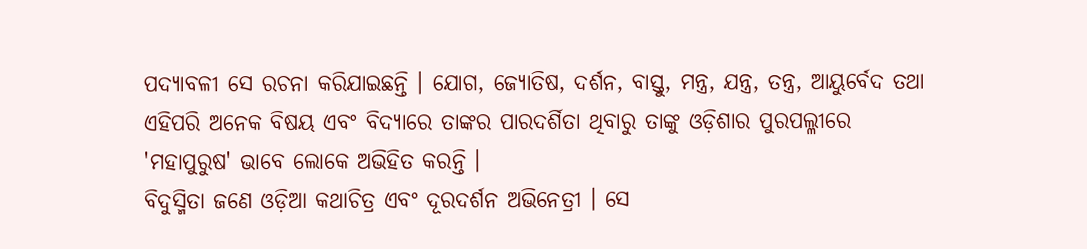ପଦ୍ୟାବଳୀ ସେ ରଚନା କରିଯାଇଛନ୍ତି । ଯୋଗ, ଜ୍ୟୋତିଷ, ଦର୍ଶନ, ବାସ୍ତୁ, ମନ୍ତ୍ର, ଯନ୍ତ୍ର, ତନ୍ତ୍ର, ଆୟୁର୍ବେଦ ତଥା ଏହିପରି ଅନେକ ବିଷୟ ଏବଂ ବିଦ୍ୟାରେ ତାଙ୍କର ପାରଦର୍ଶିତା ଥିବାରୁ ତାଙ୍କୁ ଓଡ଼ିଶାର ପୁରପଲ୍ଳୀରେ 'ମହାପୁରୁଷ' ଭାବେ ଲୋକେ ଅଭିହିତ କରନ୍ତି ।
ବିଦୁସ୍ମିତା ଜଣେ ଓଡ଼ିଆ କଥାଚିତ୍ର ଏବଂ ଦୂରଦର୍ଶନ ଅଭିନେତ୍ରୀ । ସେ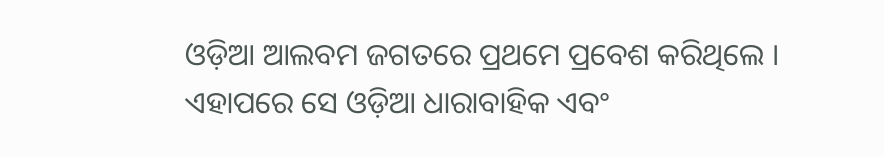ଓଡ଼ିଆ ଆଲବମ ଜଗତରେ ପ୍ରଥମେ ପ୍ରବେଶ କରିଥିଲେ । ଏହାପରେ ସେ ଓଡ଼ିଆ ଧାରାବାହିକ ଏବଂ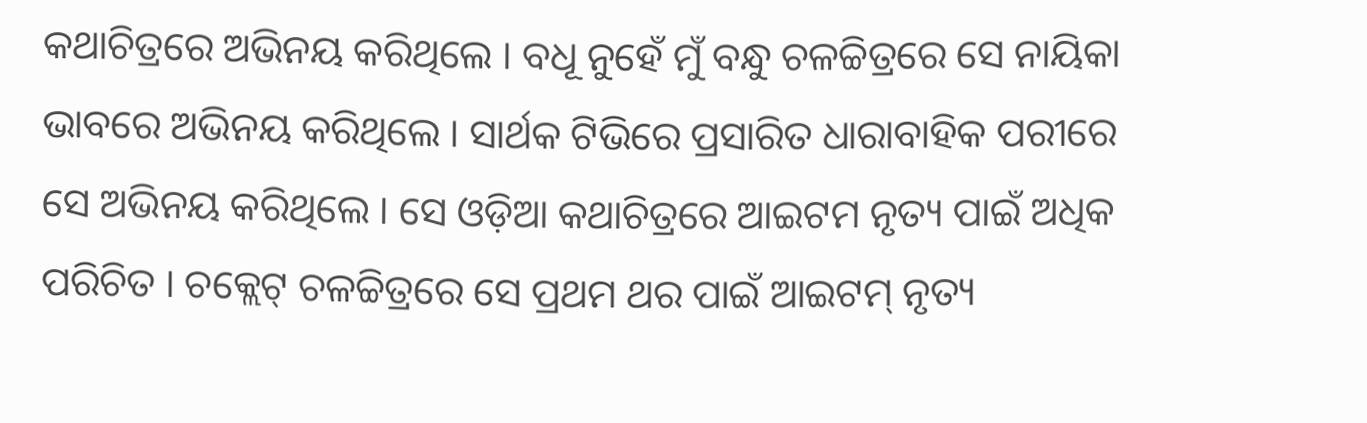କଥାଚିତ୍ରରେ ଅଭିନୟ କରିଥିଲେ । ବଧୂ ନୁହେଁ ମୁଁ ବନ୍ଧୁ ଚଳଚ୍ଚିତ୍ରରେ ସେ ନାୟିକା ଭାବରେ ଅଭିନୟ କରିଥିଲେ । ସାର୍ଥକ ଟିଭିରେ ପ୍ରସାରିତ ଧାରାବାହିକ ପରୀରେ ସେ ଅଭିନୟ କରିଥିଲେ । ସେ ଓଡ଼ିଆ କଥାଚିତ୍ରରେ ଆଇଟମ ନୃତ୍ୟ ପାଇଁ ଅଧିକ ପରିଚିତ । ଚକ୍ଲେଟ୍ ଚଳଚ୍ଚିତ୍ରରେ ସେ ପ୍ରଥମ ଥର ପାଇଁ ଆଇଟମ୍ ନୃତ୍ୟ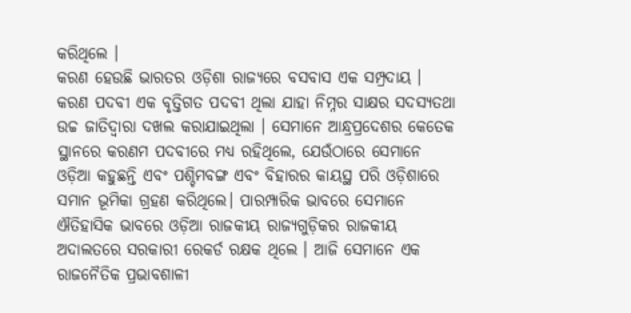କରିଥିଲେ ।
କରଣ ହେଉଛି ଭାରତର ଓଡ଼ିଶା ରାଜ୍ୟରେ ବସବାସ ଏକ ସମ୍ପ୍ରଦାୟ । କରଣ ପଦବୀ ଏକ ବୃତ୍ତିଗତ ପଦବୀ ଥିଲା ଯାହା ନିମ୍ନର ସାକ୍ଷର ସଦସ୍ୟତଥା ଉଚ୍ଚ ଜାତିଦ୍ୱାରା ଦଖଲ କରାଯାଇଥିଲା । ସେମାନେ ଆନ୍ଧ୍ରପ୍ରଦେଶର କେତେକ ସ୍ଥାନରେ କରଣମ ପଦବୀରେ ମଧ୍ୟ ରହିଥିଲେ, ଯେଉଁଠାରେ ସେମାନେ ଓଡ଼ିଆ କହୁଛନ୍ତି ଏବଂ ପଶ୍ଚିମବଙ୍ଗ ଏବଂ ବିହାରର କାୟସ୍ଥ ପରି ଓଡ଼ିଶାରେ ସମାନ ଭୂମିକା ଗ୍ରହଣ କରିଥିଲେ। ପାରମ୍ପାରିକ ଭାବରେ ସେମାନେ ଐତିହାସିକ ଭାବରେ ଓଡ଼ିଆ ରାଜକୀୟ ରାଜ୍ୟଗୁଡ଼ିକର ରାଜକୀୟ ଅଦାଲତରେ ସରକାରୀ ରେକର୍ଡ ରକ୍ଷକ ଥିଲେ । ଆଜି ସେମାନେ ଏକ ରାଜନୈତିକ ପ୍ରଭାବଶାଳୀ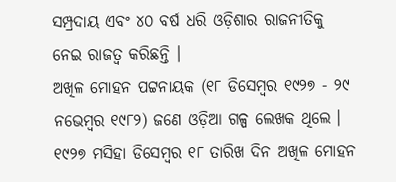ସମ୍ପ୍ରଦାୟ ଏବଂ ୪୦ ବର୍ଷ ଧରି ଓଡ଼ିଶାର ରାଜନୀତିକୁ ନେଇ ରାଜତ୍ୱ କରିଛନ୍ତି ।
ଅଖିଳ ମୋହନ ପଟ୍ଟନାୟକ (୧୮ ଡିସେମ୍ବର ୧୯୨୭ - ୨୯ ନଭେମ୍ବର ୧୯୮୨) ଜଣେ ଓଡ଼ିଆ ଗଳ୍ପ ଲେଖକ ଥିଲେ । ୧୯୨୭ ମସିହା ଡିସେମ୍ବର ୧୮ ତାରିଖ ଦିନ ଅଖିଳ ମୋହନ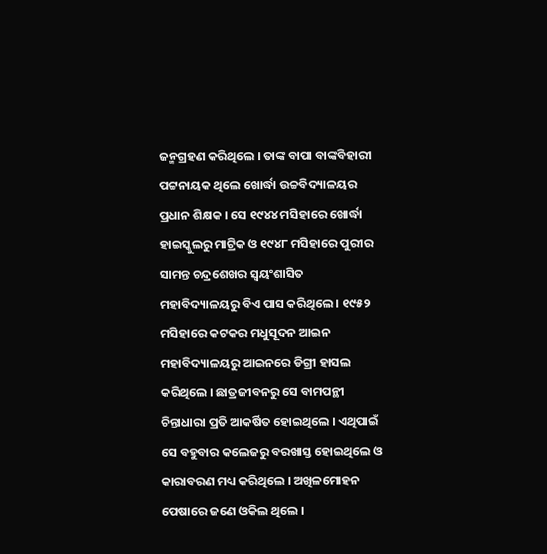ଜନ୍ମଗ୍ରହଣ କରିଥିଲେ । ତାଙ୍କ ବାପା ବାଙ୍କବିହାରୀ ପଟ୍ଟନାୟକ ଥିଲେ ଖୋର୍ଦ୍ଧା ଉଚ୍ଚବିଦ୍ୟାଳୟର ପ୍ରଧାନ ଶିକ୍ଷକ । ସେ ୧୯୪୪ ମସିହାରେ ଖୋର୍ଦ୍ଧା ହାଇସ୍କୁଲରୁ ମାଟ୍ରିକ ଓ ୧୯୪୮ ମସିହାରେ ପୁରୀର ସାମନ୍ତ ଚନ୍ଦ୍ରଶେଖର ସ୍ୱୟଂଶାସିତ ମହାବିଦ୍ୟାଳୟରୁ ବିଏ ପାସ କରିଥିଲେ । ୧୯୫୨ ମସିହାରେ କଟକର ମଧୁସୂଦନ ଆଇନ ମହାବିଦ୍ୟାଳୟରୁ ଆଇନରେ ଡିଗ୍ରୀ ହାସଲ କରିଥିଲେ । ଛାତ୍ରଜୀବନରୁ ସେ ବାମପନ୍ଥୀ ଚିନ୍ତାଧାରା ପ୍ରତି ଆକର୍ଷିତ ହୋଇଥିଲେ । ଏଥିପାଇଁ ସେ ବହୁବାର କଲେଜରୁ ବରଖାସ୍ତ ହୋଇଥିଲେ ଓ କାରାବରଣ ମଧ୍ୟ କରିଥିଲେ । ଅଖିଳମୋହନ ପେଷାରେ ଜଣେ ଓକିଲ ଥିଲେ ।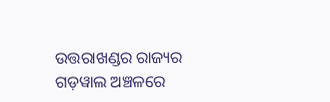ଉତ୍ତରାଖଣ୍ଡର ରାଜ୍ୟର ଗଡ଼ୱାଲ ଅଞ୍ଚଳରେ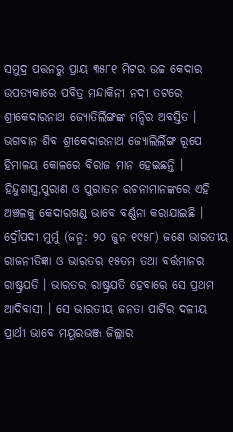ସମୁଦ୍ର ପତ୍ତନରୁ ପ୍ରାୟ ୩୫୮୧ ମିଟର ଉଚ୍ଚ କେଦାର ଉପତ୍ୟକାରେ ପବିତ୍ର ମନ୍ଦାକିନୀ ନଦୀ ତଟରେ ଶ୍ରୀକେଦାରନାଥ ଜ୍ୟୋତିର୍ଲିଙ୍ଗଙ୍କ ମନ୍ଦିର ଅବସ୍ତିତ । ଭଗବାନ ଶିବ ଶ୍ରୀକେଦାରନାଥ ଜ୍ୟୋଲିର୍ଲିଙ୍ଗ ରୂପେ ହିମାଳୟ କୋଳରେ ବିରାଜ ମାନ ହେଇଛନ୍ତି । ହିନ୍ଦୁଶାସ୍ତ୍ର,ପୁରାଣ ଓ ପୁରାତନ ରଚନାମାନଙ୍କରେ ଏହି ଅଞ୍ଚଳକୁ କେଦାରଖଣ୍ଡ ଭାବେ ବର୍ଣ୍ଣନା କରାଯାଇଛି ।
ଦ୍ରୌପଦୀ ମୁର୍ମୁ (ଜନ୍ମ: ୨୦ ଜୁନ ୧୯୫୮) ଜଣେ ଭାରତୀୟ ରାଜନୀତିଜ୍ଞା ଓ ଭାରତର ୧୫ତମ ତଥା ବର୍ତ୍ତମାନର ରାଷ୍ଟ୍ରପତି । ଭାରତର ରାଷ୍ଟ୍ରପତି ହେବାରେ ସେ ପ୍ରଥମ ଆଦିବାସୀ । ସେ ଭାରତୀୟ ଜନତା ପାର୍ଟିର ଦଳୀୟ ପ୍ରାର୍ଥୀ ଭାବେ ମୟୂରଭଞ୍ଜ ଜିଲ୍ଲାର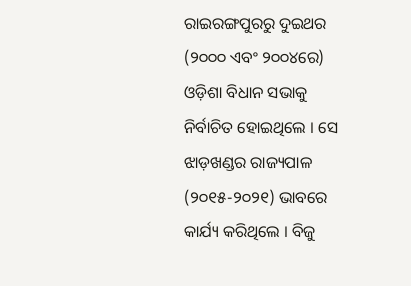ରାଇରଙ୍ଗପୁରରୁ ଦୁଇଥର (୨୦୦୦ ଏବଂ ୨୦୦୪ରେ) ଓଡ଼ିଶା ବିଧାନ ସଭାକୁ ନିର୍ବାଚିତ ହୋଇଥିଲେ । ସେ ଝାଡ଼ଖଣ୍ଡର ରାଜ୍ୟପାଳ (୨୦୧୫-୨୦୨୧) ଭାବରେ କାର୍ଯ୍ୟ କରିଥିଲେ । ବିଜୁ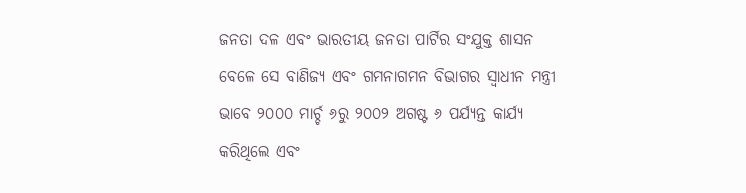ଜନତା ଦଳ ଏବଂ ଭାରତୀୟ ଜନତା ପାର୍ଟିର ସଂଯୁକ୍ତ ଶାସନ ବେଳେ ସେ ବାଣିଜ୍ୟ ଏବଂ ଗମନାଗମନ ବିଭାଗର ସ୍ୱାଧୀନ ମନ୍ତ୍ରୀ ଭାବେ ୨୦୦୦ ମାର୍ଚ୍ଚ ୬ରୁ ୨୦୦୨ ଅଗଷ୍ଟ ୬ ପର୍ଯ୍ୟନ୍ତ କାର୍ଯ୍ୟ କରିଥିଲେ ଏବଂ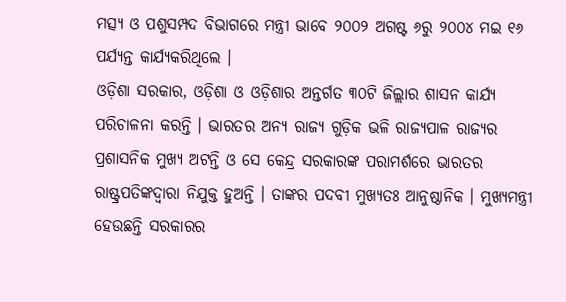ମତ୍ସ୍ୟ ଓ ପଶୁସମ୍ପଦ ବିଭାଗରେ ମନ୍ତ୍ରୀ ଭାବେ ୨୦୦୨ ଅଗଷ୍ଟ ୬ରୁ ୨୦୦୪ ମଇ ୧୬ ପର୍ଯ୍ୟନ୍ତ କାର୍ଯ୍ୟକରିଥିଲେ ।
ଓଡ଼ିଶା ସରକାର, ଓଡ଼ିଶା ଓ ଓଡ଼ିଶାର ଅନ୍ତର୍ଗତ ୩୦ଟି ଜିଲ୍ଲାର ଶାସନ କାର୍ଯ୍ୟ ପରିଚାଳନା କରନ୍ତି । ଭାରତର ଅନ୍ୟ ରାଜ୍ୟ ଗୁଡ଼ିକ ଭଳି ରାଜ୍ୟପାଳ ରାଜ୍ୟର ପ୍ରଶାସନିକ ମୁଖ୍ୟ ଅଟନ୍ତି ଓ ସେ କେନ୍ଦ୍ର ସରକାରଙ୍କ ପରାମର୍ଶରେ ଭାରତର ରାଷ୍ଟ୍ରପତିଙ୍କଦ୍ୱାରା ନିଯୁକ୍ତ ହୁଅନ୍ତି । ତାଙ୍କର ପଦବୀ ମୁଖ୍ୟତଃ ଆନୁଷ୍ଠାନିକ । ମୁଖ୍ୟମନ୍ତ୍ରୀ ହେଉଛନ୍ତି ସରକାରର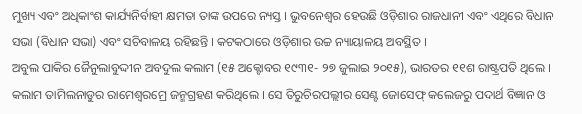ମୁଖ୍ୟ ଏବଂ ଅଧିକାଂଶ କାର୍ଯ୍ୟନିର୍ବାହୀ କ୍ଷମତା ତାଙ୍କ ଉପରେ ନ୍ୟସ୍ତ । ଭୁବନେଶ୍ୱର ହେଉଛି ଓଡ଼ିଶାର ରାଜଧାନୀ ଏବଂ ଏଥିରେ ବିଧାନ ସଭା (ବିଧାନ ସଭା) ଏବଂ ସଚିବାଳୟ ରହିଛନ୍ତି । କଟକଠାରେ ଓଡ଼ିଶାର ଉଚ୍ଚ ନ୍ୟାୟାଳୟ ଅବସ୍ଥିତ ।
ଅବୁଲ ପାକିର ଜୈନୁଲାବୁଦ୍ଦୀନ ଅବଦୁଲ କଲାମ (୧୫ ଅକ୍ଟୋବର ୧୯୩୧- ୨୭ ଜୁଲାଇ ୨୦୧୫), ଭାରତର ୧୧ଶ ରାଷ୍ଟ୍ରପତି ଥିଲେ । କଲାମ ତାମିଲନାଡୁର ରାମେଶ୍ୱରମ୍ରେ ଜନ୍ମଗ୍ରହଣ କରିଥିଲେ । ସେ ତିରୁଚିରପଲ୍ଲୀର ସେଣ୍ଟ ଜୋସେଫ୍ କଲେଜରୁ ପଦାର୍ଥ ବିଜ୍ଞାନ ଓ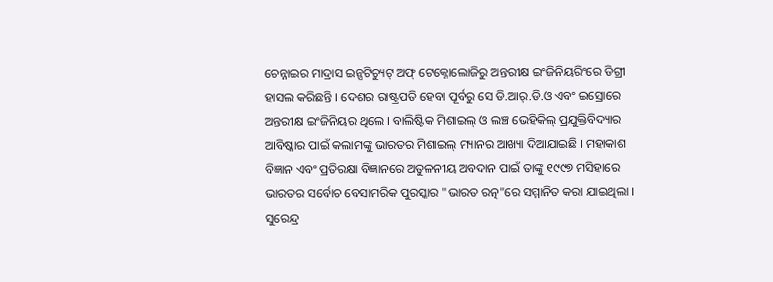ଚେନ୍ନାଇର ମାଦ୍ରାସ ଇନ୍ସଟିଚ୍ୟୁଟ୍ ଅଫ୍ ଟେକ୍ନୋଲୋଜିରୁ ଅନ୍ତରୀକ୍ଷ ଇଂଜିନିୟରିଂରେ ଡିଗ୍ରୀ ହାସଲ କରିଛନ୍ତି । ଦେଶର ରାଷ୍ଟ୍ରପତି ହେବା ପୂର୍ବରୁ ସେ ଡି.ଆର୍.ଡି.ଓ ଏବଂ ଇସ୍ରୋରେ ଅନ୍ତରୀକ୍ଷ ଇଂଜିନିୟର ଥିଲେ । ବାଲିଷ୍ଟିକ ମିଶାଇଲ୍ ଓ ଲଞ୍ଚ ଭେହିକିଲ୍ ପ୍ରଯୁକ୍ତିବିଦ୍ୟାର ଆବିଷ୍କାର ପାଇଁ କଲାମଙ୍କୁ ଭାରତର ମିଶାଇଲ୍ ମ୍ୟାନର ଆଖ୍ୟା ଦିଆଯାଇଛି । ମହାକାଶ ବିଜ୍ଞାନ ଏବଂ ପ୍ରତିରକ୍ଷା ବିଜ୍ଞାନରେ ଅତୁଳନୀୟ ଅବଦାନ ପାଇଁ ତାଙ୍କୁ ୧୯୯୭ ମସିହାରେ ଭାରତର ସର୍ବୋଚ ବେସାମରିକ ପୁରସ୍କାର "ଭାରତ ରତ୍ନ"ରେ ସମ୍ମାନିତ କରା ଯାଇଥିଲା ।
ସୁରେନ୍ଦ୍ର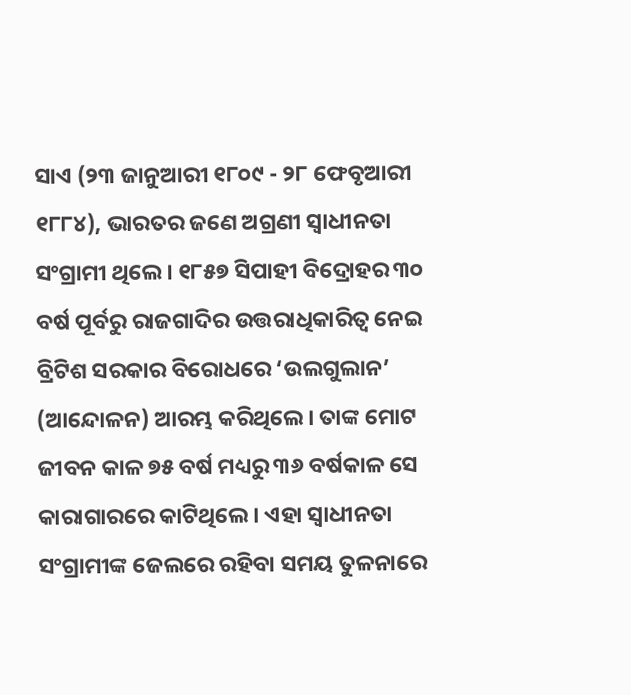ସାଏ (୨୩ ଜାନୁଆରୀ ୧୮୦୯ - ୨୮ ଫେବୃଆରୀ ୧୮୮୪), ଭାରତର ଜଣେ ଅଗ୍ରଣୀ ସ୍ୱାଧୀନତା ସଂଗ୍ରାମୀ ଥିଲେ । ୧୮୫୭ ସିପାହୀ ବିଦ୍ରୋହର ୩୦ ବର୍ଷ ପୂର୍ବରୁ ରାଜଗାଦିର ଉତ୍ତରାଧିକାରିତ୍ୱ ନେଇ ବ୍ରିଟିଶ ସରକାର ବିରୋଧରେ ‘ଉଲଗୁଲାନ’ (ଆନ୍ଦୋଳନ) ଆରମ୍ଭ କରିଥିଲେ । ତାଙ୍କ ମୋଟ ଜୀବନ କାଳ ୭୫ ବର୍ଷ ମଧ୍ୟରୁ ୩୬ ବର୍ଷକାଳ ସେ କାରାଗାରରେ କାଟିଥିଲେ । ଏହା ସ୍ୱାଧୀନତା ସଂଗ୍ରାମୀଙ୍କ ଜେଲରେ ରହିବା ସମୟ ତୁଳନାରେ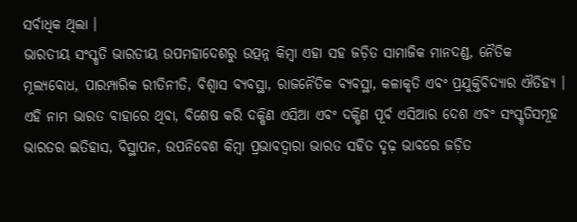ସର୍ବାଧିକ ଥିଲା ।
ଭାରତୀୟ ସଂସ୍କୃତି ଭାରତୀୟ ଉପମହାଦେଶରୁ ଉତ୍ପନ୍ନ କିମ୍ବା ଏହା ସହ ଜଡ଼ିତ ସାମାଜିକ ମାନଦଣ୍ଡ, ନୈତିକ ମୂଲ୍ୟବୋଧ, ପାରମ୍ପାରିକ ରୀତିନୀତି, ବିଶ୍ୱାସ ବ୍ୟବସ୍ଥା, ରାଜନୈତିକ ବ୍ୟବସ୍ଥା, କଳାକୃତି ଏବଂ ପ୍ରଯୁକ୍ତିବିଦ୍ୟାର ଐତିହ୍ୟ । ଏହି ନାମ ଭାରତ ବାହାରେ ଥିବା, ବିଶେଷ କରି ଦକ୍ଷିଣ ଏସିଆ ଏବଂ ଦକ୍ଷିଣ ପୂର୍ବ ଏସିଆର ଦେଶ ଏବଂ ସଂସ୍କୃତିସମୂହ ଭାରତର ଇତିହାସ, ବିସ୍ଥାପନ, ଉପନିବେଶ କିମ୍ବା ପ୍ରଭାବଦ୍ୱାରା ଭାରତ ସହିତ ଦୃଢ଼ ଭାବରେ ଜଡ଼ିତ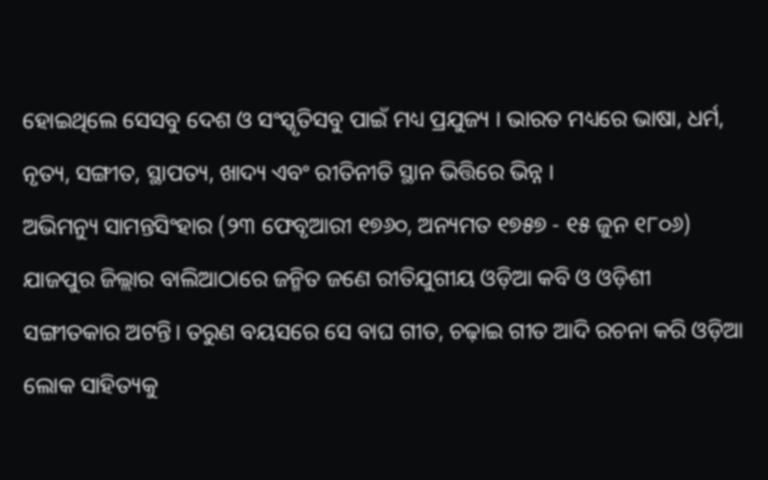ହୋଇଥିଲେ ସେସବୁ ଦେଶ ଓ ସଂସ୍କୃତିସବୁ ପାଇଁ ମଧ୍ୟ ପ୍ରଯୁଜ୍ୟ । ଭାରତ ମଧ୍ୟରେ ଭାଷା, ଧର୍ମ, ନୃତ୍ୟ, ସଙ୍ଗୀତ, ସ୍ଥାପତ୍ୟ, ଖାଦ୍ୟ ଏବଂ ରୀତିନୀତି ସ୍ଥାନ ଭିତ୍ତିରେ ଭିନ୍ନ ।
ଅଭିମନ୍ୟୁ ସାମନ୍ତସିଂହାର (୨୩ ଫେବୃଆରୀ ୧୭୬୦, ଅନ୍ୟମତ ୧୭୫୭ - ୧୫ ଜୁନ ୧୮୦୬) ଯାଜପୁର ଜିଲ୍ଲାର ବାଲିଆଠାରେ ଜନ୍ମିତ ଜଣେ ରୀତିଯୁଗୀୟ ଓଡ଼ିଆ କବି ଓ ଓଡ଼ିଶୀ ସଙ୍ଗୀତକାର ଅଟନ୍ତି। ତରୁଣ ବୟସରେ ସେ ବାଘ ଗୀତ, ଚଢ଼ାଇ ଗୀତ ଆଦି ରଚନା କରି ଓଡ଼ିଆ ଲୋକ ସାହିତ୍ୟକୁ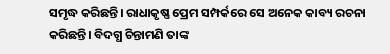ସମୃଦ୍ଧ କରିଛନ୍ତି। ରାଧାକୃଷ୍ଣ ପ୍ରେମ ସମ୍ପର୍କରେ ସେ ଅନେକ କାବ୍ୟ ରଚନା କରିଛନ୍ତି। ବିଦଗ୍ଧ ଚିନ୍ତାମଣି ତାଙ୍କ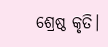ଶ୍ରେଷ୍ଠ କୃତି।